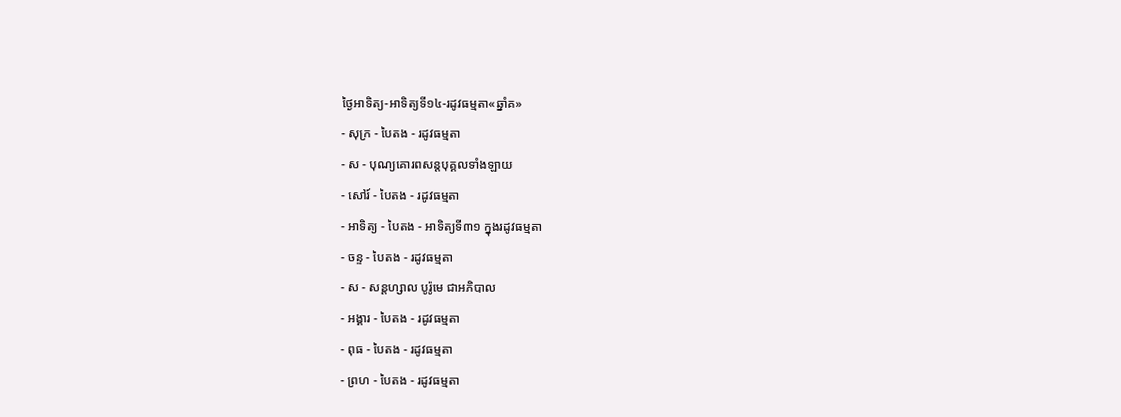ថ្ងៃអាទិត្យ-អាទិត្យទី១៤-រដូវធម្មតា«ឆ្នាំគ»
- សុក្រ - បៃតង - រដូវធម្មតា
- ស - បុណ្យគោរពសន្ដបុគ្គលទាំងឡាយ
- សៅរ៍ - បៃតង - រដូវធម្មតា
- អាទិត្យ - បៃតង - អាទិត្យទី៣១ ក្នុងរដូវធម្មតា
- ចន្ទ - បៃតង - រដូវធម្មតា
- ស - សន្ដហ្សាល បូរ៉ូមេ ជាអភិបាល
- អង្គារ - បៃតង - រដូវធម្មតា
- ពុធ - បៃតង - រដូវធម្មតា
- ព្រហ - បៃតង - រដូវធម្មតា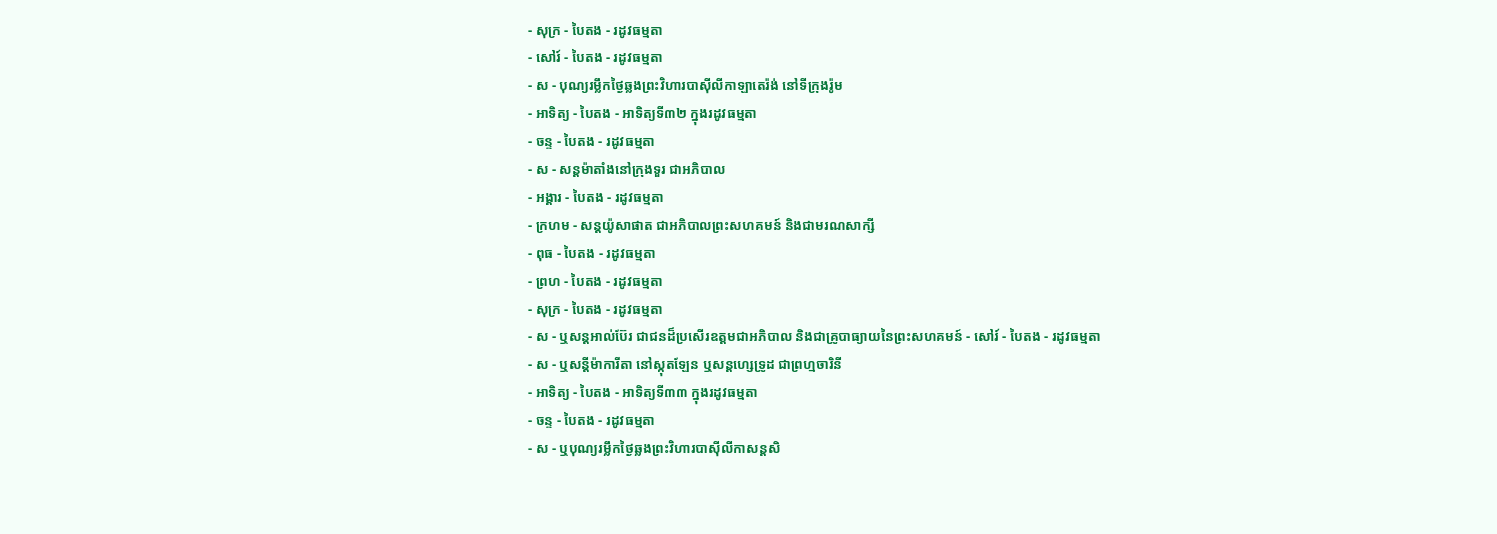- សុក្រ - បៃតង - រដូវធម្មតា
- សៅរ៍ - បៃតង - រដូវធម្មតា
- ស - បុណ្យរម្លឹកថ្ងៃឆ្លងព្រះវិហារបាស៊ីលីកាឡាតេរ៉ង់ នៅទីក្រុងរ៉ូម
- អាទិត្យ - បៃតង - អាទិត្យទី៣២ ក្នុងរដូវធម្មតា
- ចន្ទ - បៃតង - រដូវធម្មតា
- ស - សន្ដម៉ាតាំងនៅក្រុងទួរ ជាអភិបាល
- អង្គារ - បៃតង - រដូវធម្មតា
- ក្រហម - សន្ដយ៉ូសាផាត ជាអភិបាលព្រះសហគមន៍ និងជាមរណសាក្សី
- ពុធ - បៃតង - រដូវធម្មតា
- ព្រហ - បៃតង - រដូវធម្មតា
- សុក្រ - បៃតង - រដូវធម្មតា
- ស - ឬសន្ដអាល់ប៊ែរ ជាជនដ៏ប្រសើរឧត្ដមជាអភិបាល និងជាគ្រូបាធ្យាយនៃព្រះសហគមន៍ - សៅរ៍ - បៃតង - រដូវធម្មតា
- ស - ឬសន្ដីម៉ាការីតា នៅស្កុតឡែន ឬសន្ដហ្សេទ្រូដ ជាព្រហ្មចារិនី
- អាទិត្យ - បៃតង - អាទិត្យទី៣៣ ក្នុងរដូវធម្មតា
- ចន្ទ - បៃតង - រដូវធម្មតា
- ស - ឬបុណ្យរម្លឹកថ្ងៃឆ្លងព្រះវិហារបាស៊ីលីកាសន្ដសិ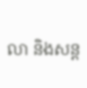លា និងសន្ដ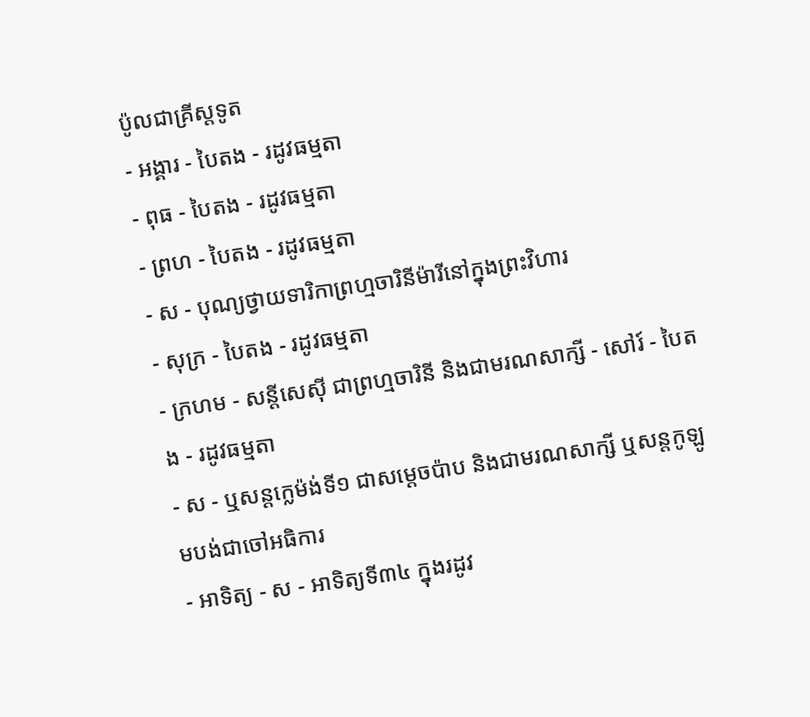ប៉ូលជាគ្រីស្ដទូត
- អង្គារ - បៃតង - រដូវធម្មតា
- ពុធ - បៃតង - រដូវធម្មតា
- ព្រហ - បៃតង - រដូវធម្មតា
- ស - បុណ្យថ្វាយទារិកាព្រហ្មចារិនីម៉ារីនៅក្នុងព្រះវិហារ
- សុក្រ - បៃតង - រដូវធម្មតា
- ក្រហម - សន្ដីសេស៊ី ជាព្រហ្មចារិនី និងជាមរណសាក្សី - សៅរ៍ - បៃតង - រដូវធម្មតា
- ស - ឬសន្ដក្លេម៉ង់ទី១ ជាសម្ដេចប៉ាប និងជាមរណសាក្សី ឬសន្ដកូឡូមបង់ជាចៅអធិការ
- អាទិត្យ - ស - អាទិត្យទី៣៤ ក្នុងរដូវ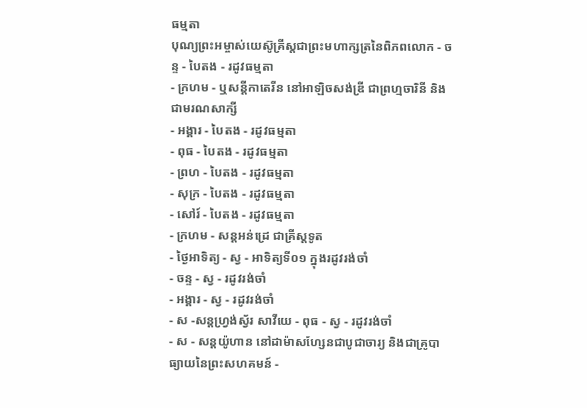ធម្មតា
បុណ្យព្រះអម្ចាស់យេស៊ូគ្រីស្ដជាព្រះមហាក្សត្រនៃពិភពលោក - ចន្ទ - បៃតង - រដូវធម្មតា
- ក្រហម - ឬសន្ដីកាតេរីន នៅអាឡិចសង់ឌ្រី ជាព្រហ្មចារិនី និងជាមរណសាក្សី
- អង្គារ - បៃតង - រដូវធម្មតា
- ពុធ - បៃតង - រដូវធម្មតា
- ព្រហ - បៃតង - រដូវធម្មតា
- សុក្រ - បៃតង - រដូវធម្មតា
- សៅរ៍ - បៃតង - រដូវធម្មតា
- ក្រហម - សន្ដអន់ដ្រេ ជាគ្រីស្ដទូត
- ថ្ងៃអាទិត្យ - ស្វ - អាទិត្យទី០១ ក្នុងរដូវរង់ចាំ
- ចន្ទ - ស្វ - រដូវរង់ចាំ
- អង្គារ - ស្វ - រដូវរង់ចាំ
- ស -សន្ដហ្វ្រង់ស្វ័រ សាវីយេ - ពុធ - ស្វ - រដូវរង់ចាំ
- ស - សន្ដយ៉ូហាន នៅដាម៉ាសហ្សែនជាបូជាចារ្យ និងជាគ្រូបាធ្យាយនៃព្រះសហគមន៍ -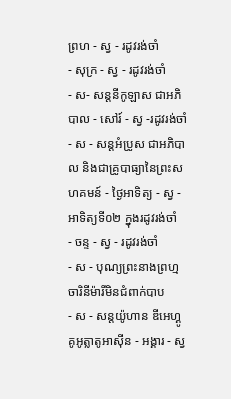ព្រហ - ស្វ - រដូវរង់ចាំ
- សុក្រ - ស្វ - រដូវរង់ចាំ
- ស- សន្ដនីកូឡាស ជាអភិបាល - សៅរ៍ - ស្វ -រដូវរង់ចាំ
- ស - សន្ដអំប្រូស ជាអភិបាល និងជាគ្រូបាធ្យានៃព្រះសហគមន៍ - ថ្ងៃអាទិត្យ - ស្វ - អាទិត្យទី០២ ក្នុងរដូវរង់ចាំ
- ចន្ទ - ស្វ - រដូវរង់ចាំ
- ស - បុណ្យព្រះនាងព្រហ្មចារិនីម៉ារីមិនជំពាក់បាប
- ស - សន្ដយ៉ូហាន ឌីអេហ្គូ គូអូត្លាតូអាស៊ីន - អង្គារ - ស្វ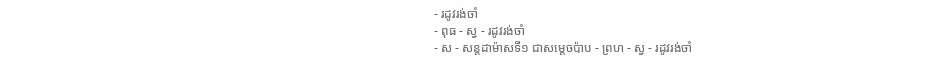- រដូវរង់ចាំ
- ពុធ - ស្វ - រដូវរង់ចាំ
- ស - សន្ដដាម៉ាសទី១ ជាសម្ដេចប៉ាប - ព្រហ - ស្វ - រដូវរង់ចាំ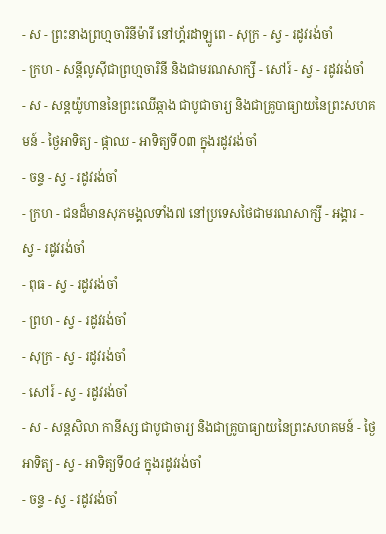- ស - ព្រះនាងព្រហ្មចារិនីម៉ារី នៅហ្គ័រដាឡូពេ - សុក្រ - ស្វ - រដូវរង់ចាំ
- ក្រហ - សន្ដីលូស៊ីជាព្រហ្មចារិនី និងជាមរណសាក្សី - សៅរ៍ - ស្វ - រដូវរង់ចាំ
- ស - សន្ដយ៉ូហាននៃព្រះឈើឆ្កាង ជាបូជាចារ្យ និងជាគ្រូបាធ្យាយនៃព្រះសហគមន៍ - ថ្ងៃអាទិត្យ - ផ្កាឈ - អាទិត្យទី០៣ ក្នុងរដូវរង់ចាំ
- ចន្ទ - ស្វ - រដូវរង់ចាំ
- ក្រហ - ជនដ៏មានសុភមង្គលទាំង៧ នៅប្រទេសថៃជាមរណសាក្សី - អង្គារ - ស្វ - រដូវរង់ចាំ
- ពុធ - ស្វ - រដូវរង់ចាំ
- ព្រហ - ស្វ - រដូវរង់ចាំ
- សុក្រ - ស្វ - រដូវរង់ចាំ
- សៅរ៍ - ស្វ - រដូវរង់ចាំ
- ស - សន្ដសិលា កានីស្ស ជាបូជាចារ្យ និងជាគ្រូបាធ្យាយនៃព្រះសហគមន៍ - ថ្ងៃអាទិត្យ - ស្វ - អាទិត្យទី០៤ ក្នុងរដូវរង់ចាំ
- ចន្ទ - ស្វ - រដូវរង់ចាំ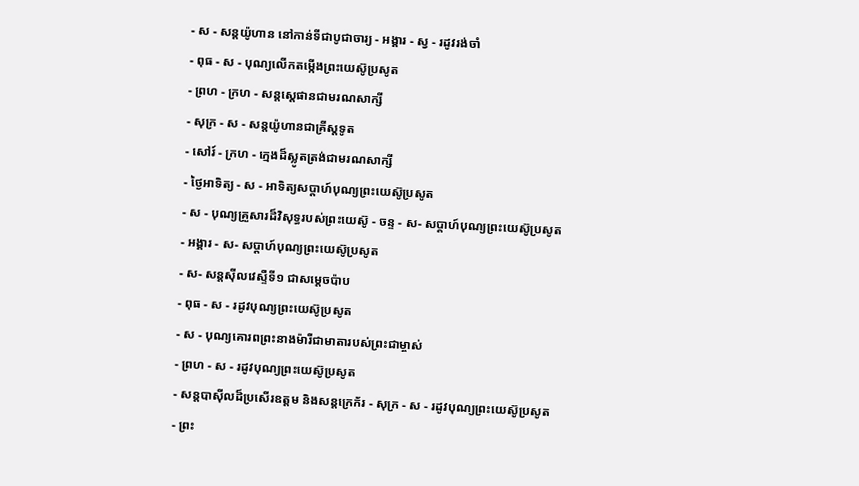- ស - សន្ដយ៉ូហាន នៅកាន់ទីជាបូជាចារ្យ - អង្គារ - ស្វ - រដូវរង់ចាំ
- ពុធ - ស - បុណ្យលើកតម្កើងព្រះយេស៊ូប្រសូត
- ព្រហ - ក្រហ - សន្តស្តេផានជាមរណសាក្សី
- សុក្រ - ស - សន្តយ៉ូហានជាគ្រីស្តទូត
- សៅរ៍ - ក្រហ - ក្មេងដ៏ស្លូតត្រង់ជាមរណសាក្សី
- ថ្ងៃអាទិត្យ - ស - អាទិត្យសប្ដាហ៍បុណ្យព្រះយេស៊ូប្រសូត
- ស - បុណ្យគ្រួសារដ៏វិសុទ្ធរបស់ព្រះយេស៊ូ - ចន្ទ - ស- សប្ដាហ៍បុណ្យព្រះយេស៊ូប្រសូត
- អង្គារ - ស- សប្ដាហ៍បុណ្យព្រះយេស៊ូប្រសូត
- ស- សន្ដស៊ីលវេស្ទឺទី១ ជាសម្ដេចប៉ាប
- ពុធ - ស - រដូវបុណ្យព្រះយេស៊ូប្រសូត
- ស - បុណ្យគោរពព្រះនាងម៉ារីជាមាតារបស់ព្រះជាម្ចាស់
- ព្រហ - ស - រដូវបុណ្យព្រះយេស៊ូប្រសូត
- សន្ដបាស៊ីលដ៏ប្រសើរឧត្ដម និងសន្ដក្រេក័រ - សុក្រ - ស - រដូវបុណ្យព្រះយេស៊ូប្រសូត
- ព្រះ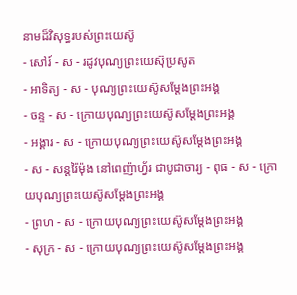នាមដ៏វិសុទ្ធរបស់ព្រះយេស៊ូ
- សៅរ៍ - ស - រដូវបុណ្យព្រះយេស៊ុប្រសូត
- អាទិត្យ - ស - បុណ្យព្រះយេស៊ូសម្ដែងព្រះអង្គ
- ចន្ទ - ស - ក្រោយបុណ្យព្រះយេស៊ូសម្ដែងព្រះអង្គ
- អង្គារ - ស - ក្រោយបុណ្យព្រះយេស៊ូសម្ដែងព្រះអង្គ
- ស - សន្ដរ៉ៃម៉ុង នៅពេញ៉ាហ្វ័រ ជាបូជាចារ្យ - ពុធ - ស - ក្រោយបុណ្យព្រះយេស៊ូសម្ដែងព្រះអង្គ
- ព្រហ - ស - ក្រោយបុណ្យព្រះយេស៊ូសម្ដែងព្រះអង្គ
- សុក្រ - ស - ក្រោយបុណ្យព្រះយេស៊ូសម្ដែងព្រះអង្គ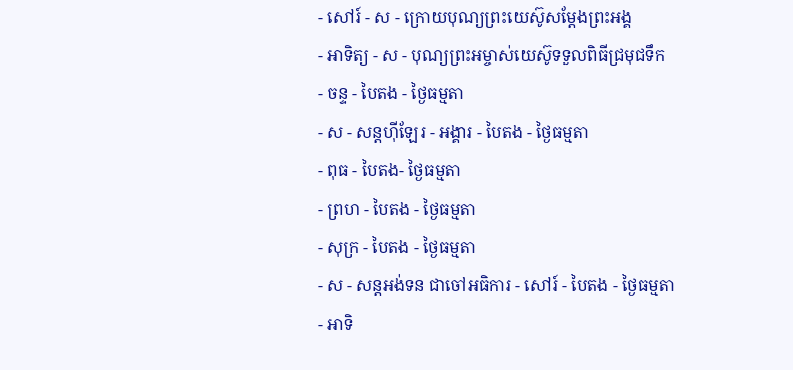- សៅរ៍ - ស - ក្រោយបុណ្យព្រះយេស៊ូសម្ដែងព្រះអង្គ
- អាទិត្យ - ស - បុណ្យព្រះអម្ចាស់យេស៊ូទទួលពិធីជ្រមុជទឹក
- ចន្ទ - បៃតង - ថ្ងៃធម្មតា
- ស - សន្ដហ៊ីឡែរ - អង្គារ - បៃតង - ថ្ងៃធម្មតា
- ពុធ - បៃតង- ថ្ងៃធម្មតា
- ព្រហ - បៃតង - ថ្ងៃធម្មតា
- សុក្រ - បៃតង - ថ្ងៃធម្មតា
- ស - សន្ដអង់ទន ជាចៅអធិការ - សៅរ៍ - បៃតង - ថ្ងៃធម្មតា
- អាទិ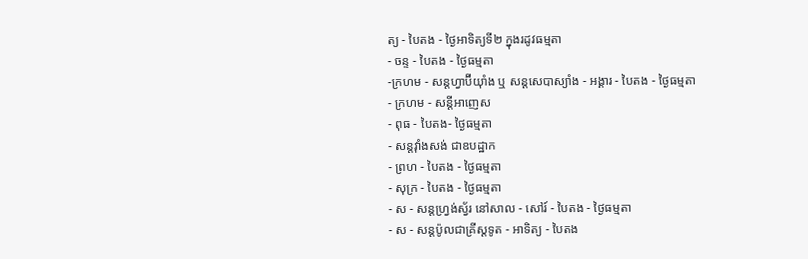ត្យ - បៃតង - ថ្ងៃអាទិត្យទី២ ក្នុងរដូវធម្មតា
- ចន្ទ - បៃតង - ថ្ងៃធម្មតា
-ក្រហម - សន្ដហ្វាប៊ីយ៉ាំង ឬ សន្ដសេបាស្យាំង - អង្គារ - បៃតង - ថ្ងៃធម្មតា
- ក្រហម - សន្ដីអាញេស
- ពុធ - បៃតង- ថ្ងៃធម្មតា
- សន្ដវ៉ាំងសង់ ជាឧបដ្ឋាក
- ព្រហ - បៃតង - ថ្ងៃធម្មតា
- សុក្រ - បៃតង - ថ្ងៃធម្មតា
- ស - សន្ដហ្វ្រង់ស្វ័រ នៅសាល - សៅរ៍ - បៃតង - ថ្ងៃធម្មតា
- ស - សន្ដប៉ូលជាគ្រីស្ដទូត - អាទិត្យ - បៃតង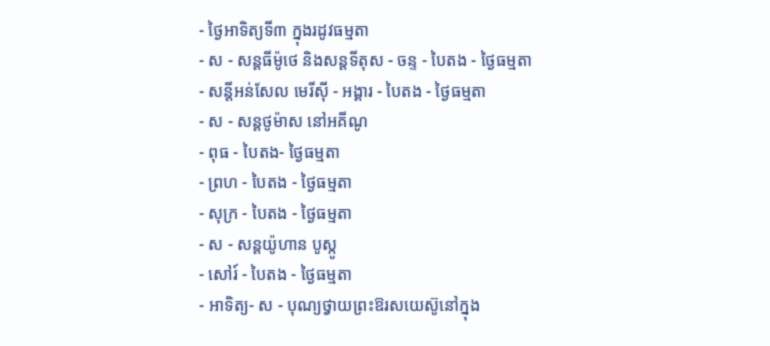- ថ្ងៃអាទិត្យទី៣ ក្នុងរដូវធម្មតា
- ស - សន្ដធីម៉ូថេ និងសន្ដទីតុស - ចន្ទ - បៃតង - ថ្ងៃធម្មតា
- សន្ដីអន់សែល មេរីស៊ី - អង្គារ - បៃតង - ថ្ងៃធម្មតា
- ស - សន្ដថូម៉ាស នៅអគីណូ
- ពុធ - បៃតង- ថ្ងៃធម្មតា
- ព្រហ - បៃតង - ថ្ងៃធម្មតា
- សុក្រ - បៃតង - ថ្ងៃធម្មតា
- ស - សន្ដយ៉ូហាន បូស្កូ
- សៅរ៍ - បៃតង - ថ្ងៃធម្មតា
- អាទិត្យ- ស - បុណ្យថ្វាយព្រះឱរសយេស៊ូនៅក្នុង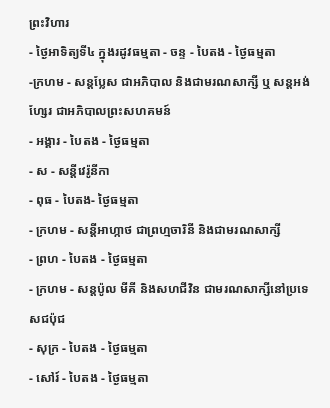ព្រះវិហារ
- ថ្ងៃអាទិត្យទី៤ ក្នុងរដូវធម្មតា - ចន្ទ - បៃតង - ថ្ងៃធម្មតា
-ក្រហម - សន្ដប្លែស ជាអភិបាល និងជាមរណសាក្សី ឬ សន្ដអង់ហ្សែរ ជាអភិបាលព្រះសហគមន៍
- អង្គារ - បៃតង - ថ្ងៃធម្មតា
- ស - សន្ដីវេរ៉ូនីកា
- ពុធ - បៃតង- ថ្ងៃធម្មតា
- ក្រហម - សន្ដីអាហ្កាថ ជាព្រហ្មចារិនី និងជាមរណសាក្សី
- ព្រហ - បៃតង - ថ្ងៃធម្មតា
- ក្រហម - សន្ដប៉ូល មីគី និងសហជីវិន ជាមរណសាក្សីនៅប្រទេសជប៉ុជ
- សុក្រ - បៃតង - ថ្ងៃធម្មតា
- សៅរ៍ - បៃតង - ថ្ងៃធម្មតា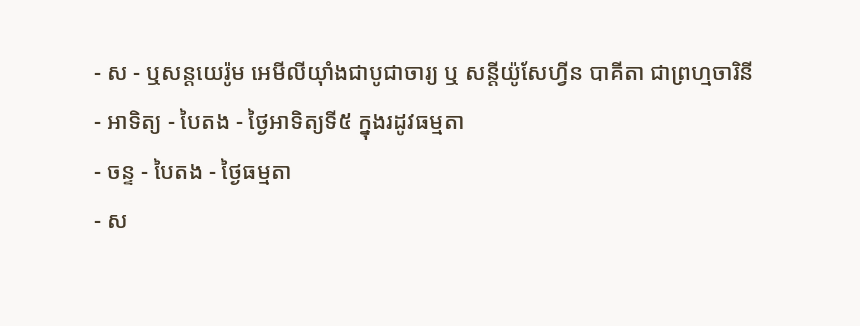- ស - ឬសន្ដយេរ៉ូម អេមីលីយ៉ាំងជាបូជាចារ្យ ឬ សន្ដីយ៉ូសែហ្វីន បាគីតា ជាព្រហ្មចារិនី
- អាទិត្យ - បៃតង - ថ្ងៃអាទិត្យទី៥ ក្នុងរដូវធម្មតា
- ចន្ទ - បៃតង - ថ្ងៃធម្មតា
- ស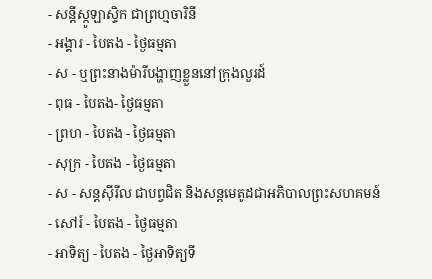- សន្ដីស្កូឡាស្ទិក ជាព្រហ្មចារិនី
- អង្គារ - បៃតង - ថ្ងៃធម្មតា
- ស - ឬព្រះនាងម៉ារីបង្ហាញខ្លួននៅក្រុងលួរដ៍
- ពុធ - បៃតង- ថ្ងៃធម្មតា
- ព្រហ - បៃតង - ថ្ងៃធម្មតា
- សុក្រ - បៃតង - ថ្ងៃធម្មតា
- ស - សន្ដស៊ីរីល ជាបព្វជិត និងសន្ដមេតូដជាអភិបាលព្រះសហគមន៍
- សៅរ៍ - បៃតង - ថ្ងៃធម្មតា
- អាទិត្យ - បៃតង - ថ្ងៃអាទិត្យទី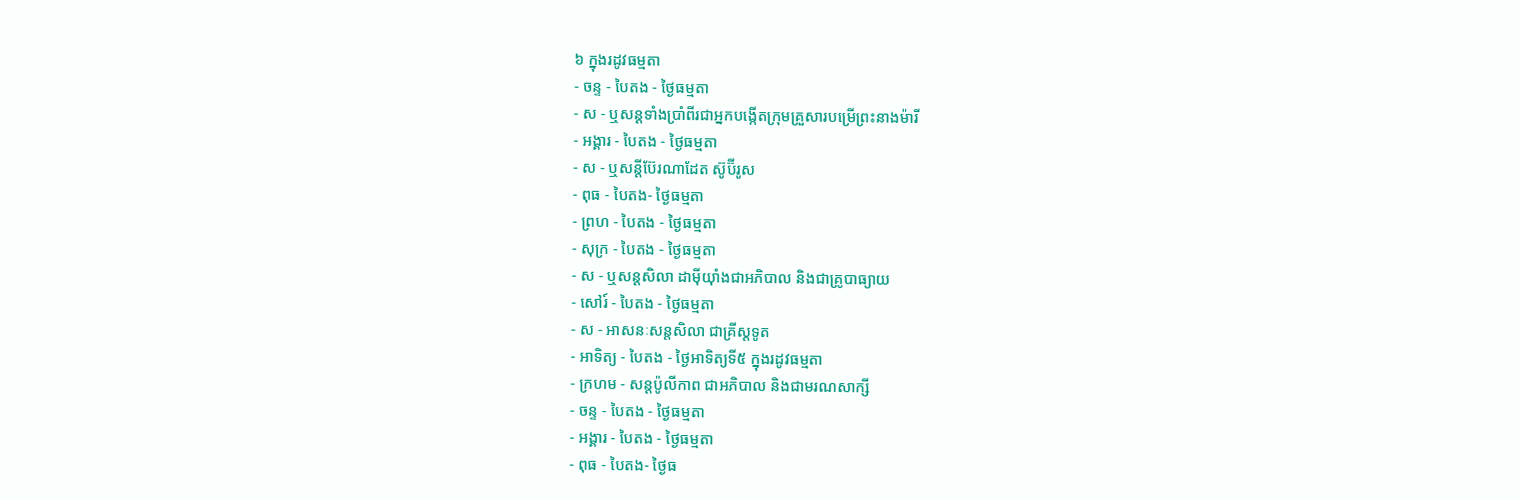៦ ក្នុងរដូវធម្មតា
- ចន្ទ - បៃតង - ថ្ងៃធម្មតា
- ស - ឬសន្ដទាំងប្រាំពីរជាអ្នកបង្កើតក្រុមគ្រួសារបម្រើព្រះនាងម៉ារី
- អង្គារ - បៃតង - ថ្ងៃធម្មតា
- ស - ឬសន្ដីប៊ែរណាដែត ស៊ូប៊ីរូស
- ពុធ - បៃតង- ថ្ងៃធម្មតា
- ព្រហ - បៃតង - ថ្ងៃធម្មតា
- សុក្រ - បៃតង - ថ្ងៃធម្មតា
- ស - ឬសន្ដសិលា ដាម៉ីយ៉ាំងជាអភិបាល និងជាគ្រូបាធ្យាយ
- សៅរ៍ - បៃតង - ថ្ងៃធម្មតា
- ស - អាសនៈសន្ដសិលា ជាគ្រីស្ដទូត
- អាទិត្យ - បៃតង - ថ្ងៃអាទិត្យទី៥ ក្នុងរដូវធម្មតា
- ក្រហម - សន្ដប៉ូលីកាព ជាអភិបាល និងជាមរណសាក្សី
- ចន្ទ - បៃតង - ថ្ងៃធម្មតា
- អង្គារ - បៃតង - ថ្ងៃធម្មតា
- ពុធ - បៃតង- ថ្ងៃធ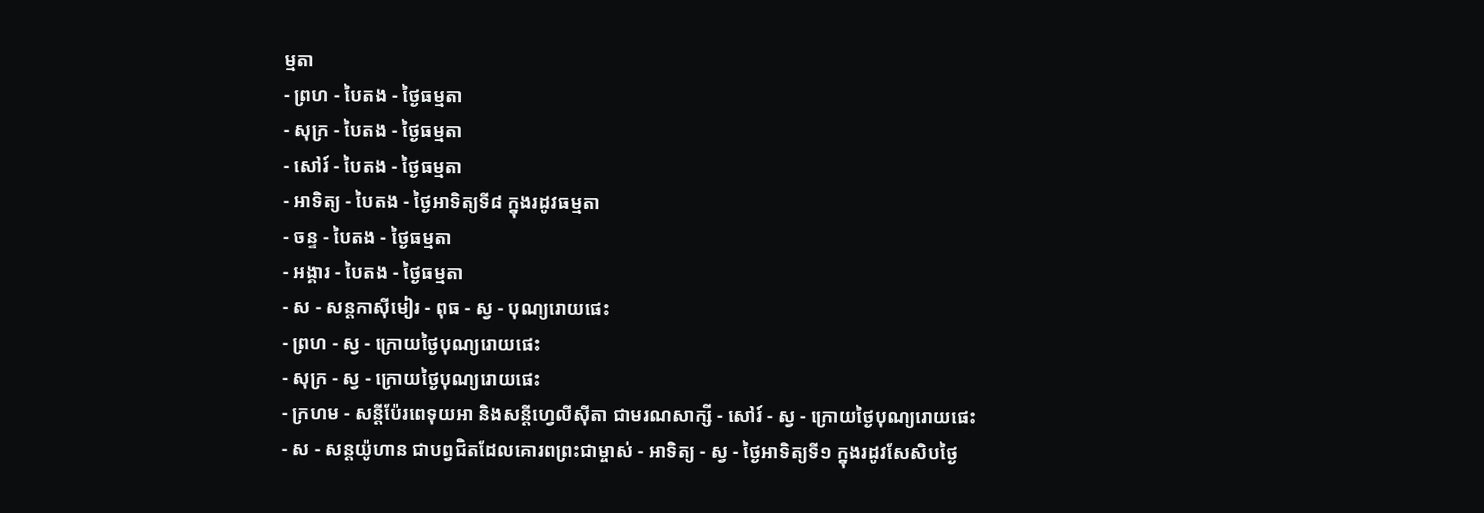ម្មតា
- ព្រហ - បៃតង - ថ្ងៃធម្មតា
- សុក្រ - បៃតង - ថ្ងៃធម្មតា
- សៅរ៍ - បៃតង - ថ្ងៃធម្មតា
- អាទិត្យ - បៃតង - ថ្ងៃអាទិត្យទី៨ ក្នុងរដូវធម្មតា
- ចន្ទ - បៃតង - ថ្ងៃធម្មតា
- អង្គារ - បៃតង - ថ្ងៃធម្មតា
- ស - សន្ដកាស៊ីមៀរ - ពុធ - ស្វ - បុណ្យរោយផេះ
- ព្រហ - ស្វ - ក្រោយថ្ងៃបុណ្យរោយផេះ
- សុក្រ - ស្វ - ក្រោយថ្ងៃបុណ្យរោយផេះ
- ក្រហម - សន្ដីប៉ែរពេទុយអា និងសន្ដីហ្វេលីស៊ីតា ជាមរណសាក្សី - សៅរ៍ - ស្វ - ក្រោយថ្ងៃបុណ្យរោយផេះ
- ស - សន្ដយ៉ូហាន ជាបព្វជិតដែលគោរពព្រះជាម្ចាស់ - អាទិត្យ - ស្វ - ថ្ងៃអាទិត្យទី១ ក្នុងរដូវសែសិបថ្ងៃ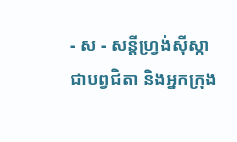- ស - សន្ដីហ្វ្រង់ស៊ីស្កា ជាបព្វជិតា និងអ្នកក្រុង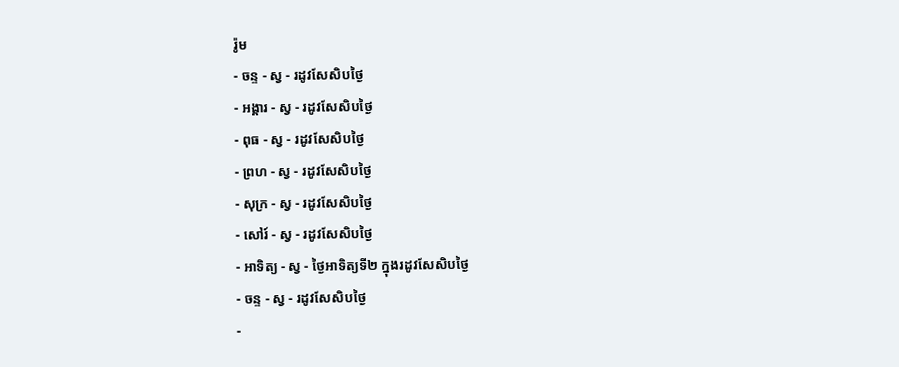រ៉ូម
- ចន្ទ - ស្វ - រដូវសែសិបថ្ងៃ
- អង្គារ - ស្វ - រដូវសែសិបថ្ងៃ
- ពុធ - ស្វ - រដូវសែសិបថ្ងៃ
- ព្រហ - ស្វ - រដូវសែសិបថ្ងៃ
- សុក្រ - ស្វ - រដូវសែសិបថ្ងៃ
- សៅរ៍ - ស្វ - រដូវសែសិបថ្ងៃ
- អាទិត្យ - ស្វ - ថ្ងៃអាទិត្យទី២ ក្នុងរដូវសែសិបថ្ងៃ
- ចន្ទ - ស្វ - រដូវសែសិបថ្ងៃ
-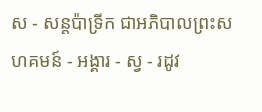ស - សន្ដប៉ាទ្រីក ជាអភិបាលព្រះសហគមន៍ - អង្គារ - ស្វ - រដូវ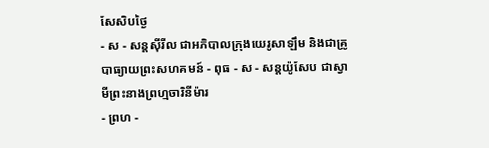សែសិបថ្ងៃ
- ស - សន្ដស៊ីរីល ជាអភិបាលក្រុងយេរូសាឡឹម និងជាគ្រូបាធ្យាយព្រះសហគមន៍ - ពុធ - ស - សន្ដយ៉ូសែប ជាស្វាមីព្រះនាងព្រហ្មចារិនីម៉ារ
- ព្រហ -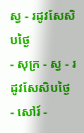ស្វ - រដូវសែសិបថ្ងៃ
- សុក្រ - ស្វ - រដូវសែសិបថ្ងៃ
- សៅរ៍ -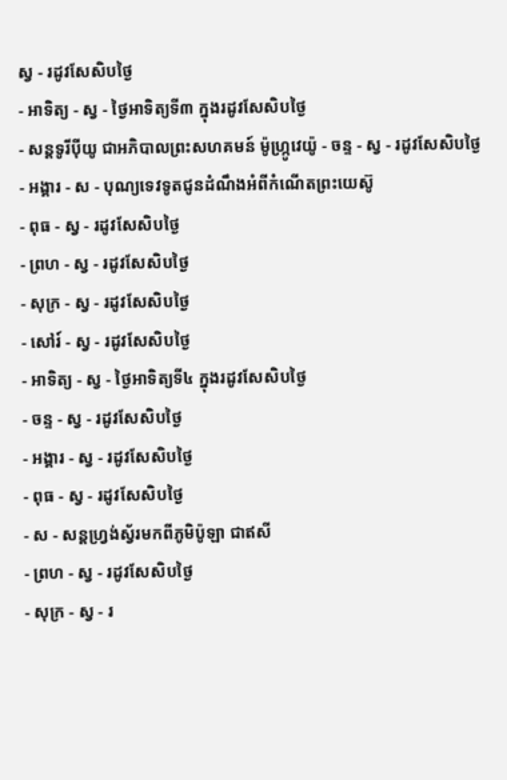ស្វ - រដូវសែសិបថ្ងៃ
- អាទិត្យ - ស្វ - ថ្ងៃអាទិត្យទី៣ ក្នុងរដូវសែសិបថ្ងៃ
- សន្ដទូរីប៉ីយូ ជាអភិបាលព្រះសហគមន៍ ម៉ូហ្ក្រូវេយ៉ូ - ចន្ទ - ស្វ - រដូវសែសិបថ្ងៃ
- អង្គារ - ស - បុណ្យទេវទូតជូនដំណឹងអំពីកំណើតព្រះយេស៊ូ
- ពុធ - ស្វ - រដូវសែសិបថ្ងៃ
- ព្រហ - ស្វ - រដូវសែសិបថ្ងៃ
- សុក្រ - ស្វ - រដូវសែសិបថ្ងៃ
- សៅរ៍ - ស្វ - រដូវសែសិបថ្ងៃ
- អាទិត្យ - ស្វ - ថ្ងៃអាទិត្យទី៤ ក្នុងរដូវសែសិបថ្ងៃ
- ចន្ទ - ស្វ - រដូវសែសិបថ្ងៃ
- អង្គារ - ស្វ - រដូវសែសិបថ្ងៃ
- ពុធ - ស្វ - រដូវសែសិបថ្ងៃ
- ស - សន្ដហ្វ្រង់ស្វ័រមកពីភូមិប៉ូឡា ជាឥសី
- ព្រហ - ស្វ - រដូវសែសិបថ្ងៃ
- សុក្រ - ស្វ - រ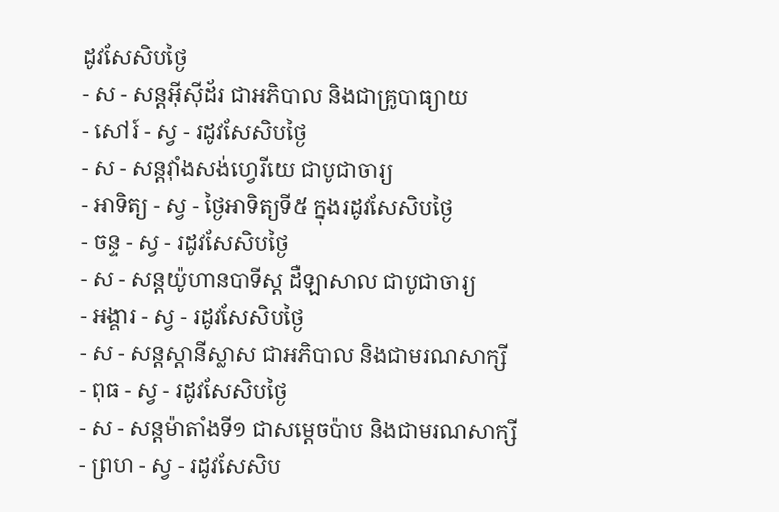ដូវសែសិបថ្ងៃ
- ស - សន្ដអ៊ីស៊ីដ័រ ជាអភិបាល និងជាគ្រូបាធ្យាយ
- សៅរ៍ - ស្វ - រដូវសែសិបថ្ងៃ
- ស - សន្ដវ៉ាំងសង់ហ្វេរីយេ ជាបូជាចារ្យ
- អាទិត្យ - ស្វ - ថ្ងៃអាទិត្យទី៥ ក្នុងរដូវសែសិបថ្ងៃ
- ចន្ទ - ស្វ - រដូវសែសិបថ្ងៃ
- ស - សន្ដយ៉ូហានបាទីស្ដ ដឺឡាសាល ជាបូជាចារ្យ
- អង្គារ - ស្វ - រដូវសែសិបថ្ងៃ
- ស - សន្ដស្ដានីស្លាស ជាអភិបាល និងជាមរណសាក្សី
- ពុធ - ស្វ - រដូវសែសិបថ្ងៃ
- ស - សន្ដម៉ាតាំងទី១ ជាសម្ដេចប៉ាប និងជាមរណសាក្សី
- ព្រហ - ស្វ - រដូវសែសិប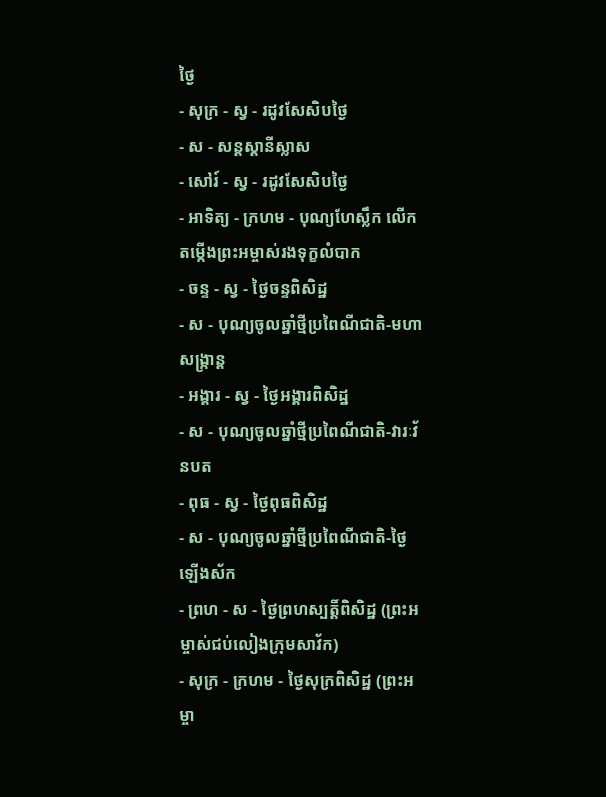ថ្ងៃ
- សុក្រ - ស្វ - រដូវសែសិបថ្ងៃ
- ស - សន្ដស្ដានីស្លាស
- សៅរ៍ - ស្វ - រដូវសែសិបថ្ងៃ
- អាទិត្យ - ក្រហម - បុណ្យហែស្លឹក លើកតម្កើងព្រះអម្ចាស់រងទុក្ខលំបាក
- ចន្ទ - ស្វ - ថ្ងៃចន្ទពិសិដ្ឋ
- ស - បុណ្យចូលឆ្នាំថ្មីប្រពៃណីជាតិ-មហាសង្រ្កាន្ដ
- អង្គារ - ស្វ - ថ្ងៃអង្គារពិសិដ្ឋ
- ស - បុណ្យចូលឆ្នាំថ្មីប្រពៃណីជាតិ-វារៈវ័នបត
- ពុធ - ស្វ - ថ្ងៃពុធពិសិដ្ឋ
- ស - បុណ្យចូលឆ្នាំថ្មីប្រពៃណីជាតិ-ថ្ងៃឡើងស័ក
- ព្រហ - ស - ថ្ងៃព្រហស្បត្ដិ៍ពិសិដ្ឋ (ព្រះអម្ចាស់ជប់លៀងក្រុមសាវ័ក)
- សុក្រ - ក្រហម - ថ្ងៃសុក្រពិសិដ្ឋ (ព្រះអម្ចា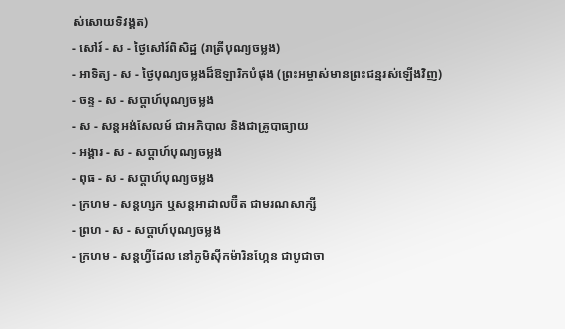ស់សោយទិវង្គត)
- សៅរ៍ - ស - ថ្ងៃសៅរ៍ពិសិដ្ឋ (រាត្រីបុណ្យចម្លង)
- អាទិត្យ - ស - ថ្ងៃបុណ្យចម្លងដ៏ឱឡារិកបំផុង (ព្រះអម្ចាស់មានព្រះជន្មរស់ឡើងវិញ)
- ចន្ទ - ស - សប្ដាហ៍បុណ្យចម្លង
- ស - សន្ដអង់សែលម៍ ជាអភិបាល និងជាគ្រូបាធ្យាយ
- អង្គារ - ស - សប្ដាហ៍បុណ្យចម្លង
- ពុធ - ស - សប្ដាហ៍បុណ្យចម្លង
- ក្រហម - សន្ដហ្សក ឬសន្ដអាដាលប៊ឺត ជាមរណសាក្សី
- ព្រហ - ស - សប្ដាហ៍បុណ្យចម្លង
- ក្រហម - សន្ដហ្វីដែល នៅភូមិស៊ីកម៉ារិនហ្កែន ជាបូជាចា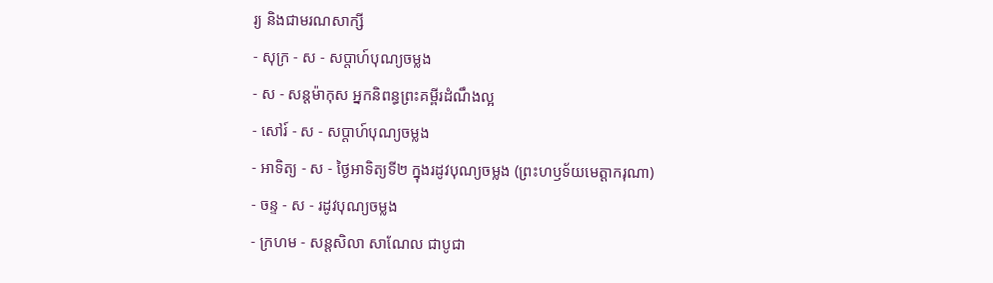រ្យ និងជាមរណសាក្សី
- សុក្រ - ស - សប្ដាហ៍បុណ្យចម្លង
- ស - សន្ដម៉ាកុស អ្នកនិពន្ធព្រះគម្ពីរដំណឹងល្អ
- សៅរ៍ - ស - សប្ដាហ៍បុណ្យចម្លង
- អាទិត្យ - ស - ថ្ងៃអាទិត្យទី២ ក្នុងរដូវបុណ្យចម្លង (ព្រះហឫទ័យមេត្ដាករុណា)
- ចន្ទ - ស - រដូវបុណ្យចម្លង
- ក្រហម - សន្ដសិលា សាណែល ជាបូជា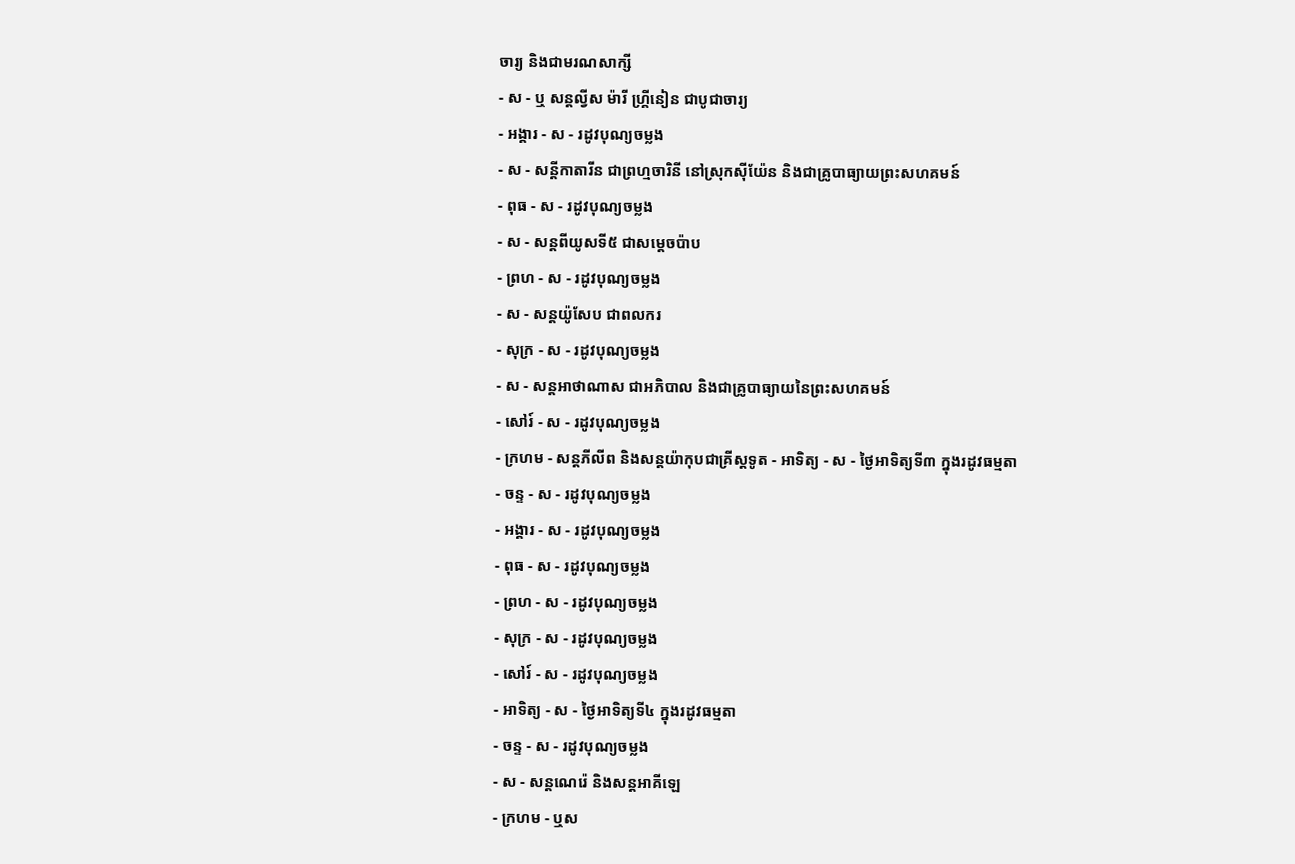ចារ្យ និងជាមរណសាក្សី
- ស - ឬ សន្ដល្វីស ម៉ារី ហ្គ្រីនៀន ជាបូជាចារ្យ
- អង្គារ - ស - រដូវបុណ្យចម្លង
- ស - សន្ដីកាតារីន ជាព្រហ្មចារិនី នៅស្រុកស៊ីយ៉ែន និងជាគ្រូបាធ្យាយព្រះសហគមន៍
- ពុធ - ស - រដូវបុណ្យចម្លង
- ស - សន្ដពីយូសទី៥ ជាសម្ដេចប៉ាប
- ព្រហ - ស - រដូវបុណ្យចម្លង
- ស - សន្ដយ៉ូសែប ជាពលករ
- សុក្រ - ស - រដូវបុណ្យចម្លង
- ស - សន្ដអាថាណាស ជាអភិបាល និងជាគ្រូបាធ្យាយនៃព្រះសហគមន៍
- សៅរ៍ - ស - រដូវបុណ្យចម្លង
- ក្រហម - សន្ដភីលីព និងសន្ដយ៉ាកុបជាគ្រីស្ដទូត - អាទិត្យ - ស - ថ្ងៃអាទិត្យទី៣ ក្នុងរដូវធម្មតា
- ចន្ទ - ស - រដូវបុណ្យចម្លង
- អង្គារ - ស - រដូវបុណ្យចម្លង
- ពុធ - ស - រដូវបុណ្យចម្លង
- ព្រហ - ស - រដូវបុណ្យចម្លង
- សុក្រ - ស - រដូវបុណ្យចម្លង
- សៅរ៍ - ស - រដូវបុណ្យចម្លង
- អាទិត្យ - ស - ថ្ងៃអាទិត្យទី៤ ក្នុងរដូវធម្មតា
- ចន្ទ - ស - រដូវបុណ្យចម្លង
- ស - សន្ដណេរ៉េ និងសន្ដអាគីឡេ
- ក្រហម - ឬស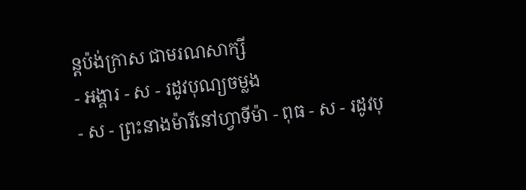ន្ដប៉ង់ក្រាស ជាមរណសាក្សី
- អង្គារ - ស - រដូវបុណ្យចម្លង
- ស - ព្រះនាងម៉ារីនៅហ្វាទីម៉ា - ពុធ - ស - រដូវបុ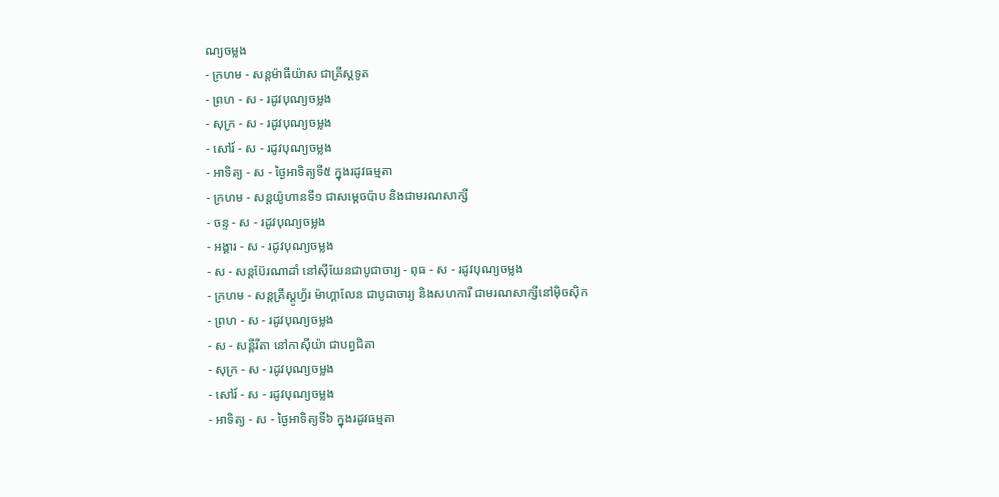ណ្យចម្លង
- ក្រហម - សន្ដម៉ាធីយ៉ាស ជាគ្រីស្ដទូត
- ព្រហ - ស - រដូវបុណ្យចម្លង
- សុក្រ - ស - រដូវបុណ្យចម្លង
- សៅរ៍ - ស - រដូវបុណ្យចម្លង
- អាទិត្យ - ស - ថ្ងៃអាទិត្យទី៥ ក្នុងរដូវធម្មតា
- ក្រហម - សន្ដយ៉ូហានទី១ ជាសម្ដេចប៉ាប និងជាមរណសាក្សី
- ចន្ទ - ស - រដូវបុណ្យចម្លង
- អង្គារ - ស - រដូវបុណ្យចម្លង
- ស - សន្ដប៊ែរណាដាំ នៅស៊ីយែនជាបូជាចារ្យ - ពុធ - ស - រដូវបុណ្យចម្លង
- ក្រហម - សន្ដគ្រីស្ដូហ្វ័រ ម៉ាហ្គាលែន ជាបូជាចារ្យ និងសហការី ជាមរណសាក្សីនៅម៉ិចស៊ិក
- ព្រហ - ស - រដូវបុណ្យចម្លង
- ស - សន្ដីរីតា នៅកាស៊ីយ៉ា ជាបព្វជិតា
- សុក្រ - ស - រដូវបុណ្យចម្លង
- សៅរ៍ - ស - រដូវបុណ្យចម្លង
- អាទិត្យ - ស - ថ្ងៃអាទិត្យទី៦ ក្នុងរដូវធម្មតា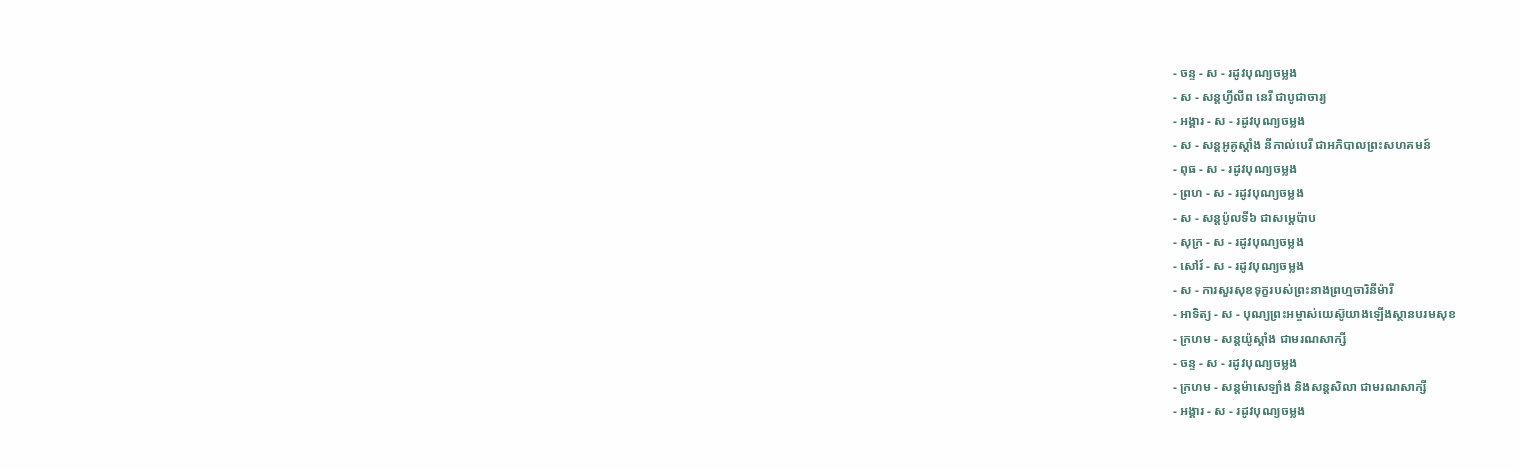- ចន្ទ - ស - រដូវបុណ្យចម្លង
- ស - សន្ដហ្វីលីព នេរី ជាបូជាចារ្យ
- អង្គារ - ស - រដូវបុណ្យចម្លង
- ស - សន្ដអូគូស្ដាំង នីកាល់បេរី ជាអភិបាលព្រះសហគមន៍
- ពុធ - ស - រដូវបុណ្យចម្លង
- ព្រហ - ស - រដូវបុណ្យចម្លង
- ស - សន្ដប៉ូលទី៦ ជាសម្ដេប៉ាប
- សុក្រ - ស - រដូវបុណ្យចម្លង
- សៅរ៍ - ស - រដូវបុណ្យចម្លង
- ស - ការសួរសុខទុក្ខរបស់ព្រះនាងព្រហ្មចារិនីម៉ារី
- អាទិត្យ - ស - បុណ្យព្រះអម្ចាស់យេស៊ូយាងឡើងស្ថានបរមសុខ
- ក្រហម - សន្ដយ៉ូស្ដាំង ជាមរណសាក្សី
- ចន្ទ - ស - រដូវបុណ្យចម្លង
- ក្រហម - សន្ដម៉ាសេឡាំង និងសន្ដសិលា ជាមរណសាក្សី
- អង្គារ - ស - រដូវបុណ្យចម្លង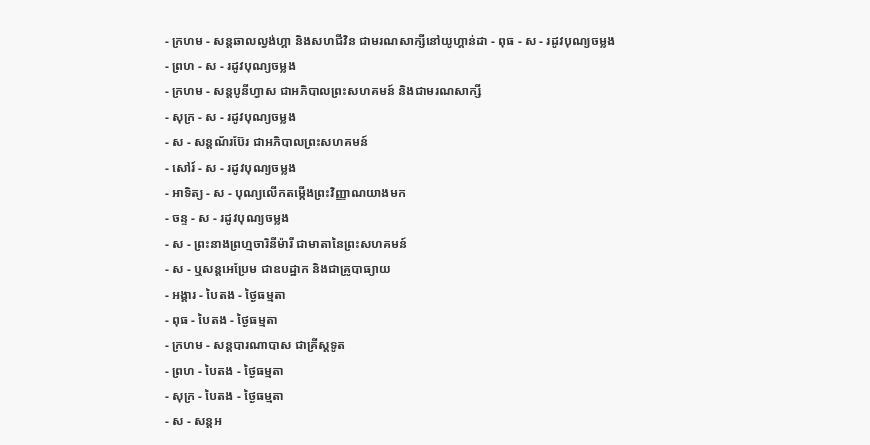- ក្រហម - សន្ដឆាលល្វង់ហ្គា និងសហជីវិន ជាមរណសាក្សីនៅយូហ្គាន់ដា - ពុធ - ស - រដូវបុណ្យចម្លង
- ព្រហ - ស - រដូវបុណ្យចម្លង
- ក្រហម - សន្ដបូនីហ្វាស ជាអភិបាលព្រះសហគមន៍ និងជាមរណសាក្សី
- សុក្រ - ស - រដូវបុណ្យចម្លង
- ស - សន្ដណ័រប៊ែរ ជាអភិបាលព្រះសហគមន៍
- សៅរ៍ - ស - រដូវបុណ្យចម្លង
- អាទិត្យ - ស - បុណ្យលើកតម្កើងព្រះវិញ្ញាណយាងមក
- ចន្ទ - ស - រដូវបុណ្យចម្លង
- ស - ព្រះនាងព្រហ្មចារិនីម៉ារី ជាមាតានៃព្រះសហគមន៍
- ស - ឬសន្ដអេប្រែម ជាឧបដ្ឋាក និងជាគ្រូបាធ្យាយ
- អង្គារ - បៃតង - ថ្ងៃធម្មតា
- ពុធ - បៃតង - ថ្ងៃធម្មតា
- ក្រហម - សន្ដបារណាបាស ជាគ្រីស្ដទូត
- ព្រហ - បៃតង - ថ្ងៃធម្មតា
- សុក្រ - បៃតង - ថ្ងៃធម្មតា
- ស - សន្ដអ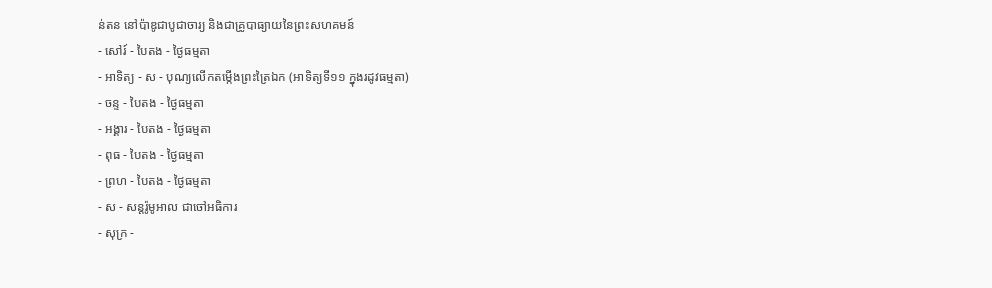ន់តន នៅប៉ាឌូជាបូជាចារ្យ និងជាគ្រូបាធ្យាយនៃព្រះសហគមន៍
- សៅរ៍ - បៃតង - ថ្ងៃធម្មតា
- អាទិត្យ - ស - បុណ្យលើកតម្កើងព្រះត្រៃឯក (អាទិត្យទី១១ ក្នុងរដូវធម្មតា)
- ចន្ទ - បៃតង - ថ្ងៃធម្មតា
- អង្គារ - បៃតង - ថ្ងៃធម្មតា
- ពុធ - បៃតង - ថ្ងៃធម្មតា
- ព្រហ - បៃតង - ថ្ងៃធម្មតា
- ស - សន្ដរ៉ូមូអាល ជាចៅអធិការ
- សុក្រ -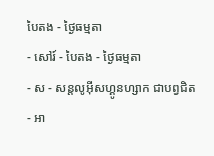បៃតង - ថ្ងៃធម្មតា
- សៅរ៍ - បៃតង - ថ្ងៃធម្មតា
- ស - សន្ដលូអ៊ីសហ្គូនហ្សាក ជាបព្វជិត
- អា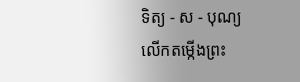ទិត្យ - ស - បុណ្យលើកតម្កើងព្រះ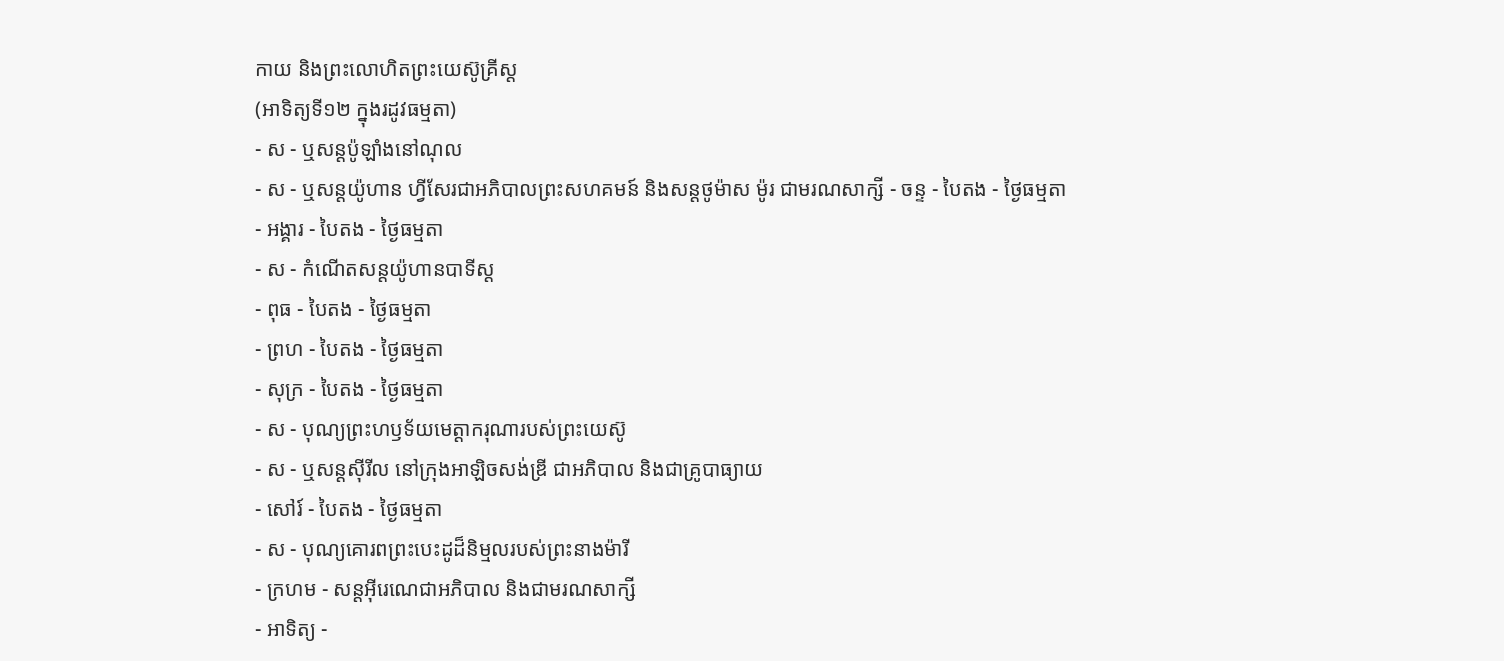កាយ និងព្រះលោហិតព្រះយេស៊ូគ្រីស្ដ
(អាទិត្យទី១២ ក្នុងរដូវធម្មតា)
- ស - ឬសន្ដប៉ូឡាំងនៅណុល
- ស - ឬសន្ដយ៉ូហាន ហ្វីសែរជាអភិបាលព្រះសហគមន៍ និងសន្ដថូម៉ាស ម៉ូរ ជាមរណសាក្សី - ចន្ទ - បៃតង - ថ្ងៃធម្មតា
- អង្គារ - បៃតង - ថ្ងៃធម្មតា
- ស - កំណើតសន្ដយ៉ូហានបាទីស្ដ
- ពុធ - បៃតង - ថ្ងៃធម្មតា
- ព្រហ - បៃតង - ថ្ងៃធម្មតា
- សុក្រ - បៃតង - ថ្ងៃធម្មតា
- ស - បុណ្យព្រះហឫទ័យមេត្ដាករុណារបស់ព្រះយេស៊ូ
- ស - ឬសន្ដស៊ីរីល នៅក្រុងអាឡិចសង់ឌ្រី ជាអភិបាល និងជាគ្រូបាធ្យាយ
- សៅរ៍ - បៃតង - ថ្ងៃធម្មតា
- ស - បុណ្យគោរពព្រះបេះដូដ៏និម្មលរបស់ព្រះនាងម៉ារី
- ក្រហម - សន្ដអ៊ីរេណេជាអភិបាល និងជាមរណសាក្សី
- អាទិត្យ -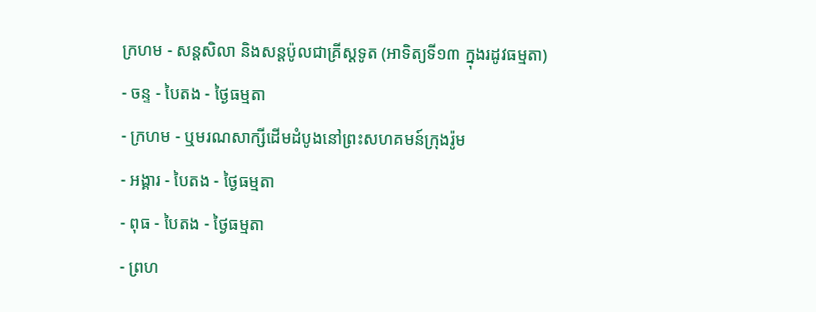ក្រហម - សន្ដសិលា និងសន្ដប៉ូលជាគ្រីស្ដទូត (អាទិត្យទី១៣ ក្នុងរដូវធម្មតា)
- ចន្ទ - បៃតង - ថ្ងៃធម្មតា
- ក្រហម - ឬមរណសាក្សីដើមដំបូងនៅព្រះសហគមន៍ក្រុងរ៉ូម
- អង្គារ - បៃតង - ថ្ងៃធម្មតា
- ពុធ - បៃតង - ថ្ងៃធម្មតា
- ព្រហ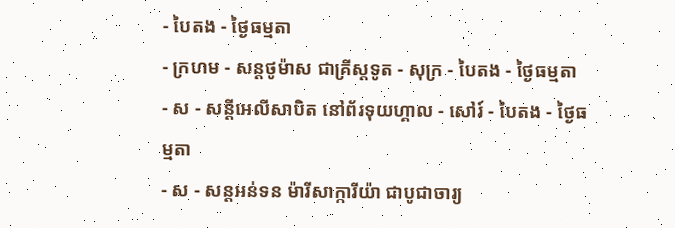- បៃតង - ថ្ងៃធម្មតា
- ក្រហម - សន្ដថូម៉ាស ជាគ្រីស្ដទូត - សុក្រ - បៃតង - ថ្ងៃធម្មតា
- ស - សន្ដីអេលីសាបិត នៅព័រទុយហ្គាល - សៅរ៍ - បៃតង - ថ្ងៃធម្មតា
- ស - សន្ដអន់ទន ម៉ារីសាក្ការីយ៉ា ជាបូជាចារ្យ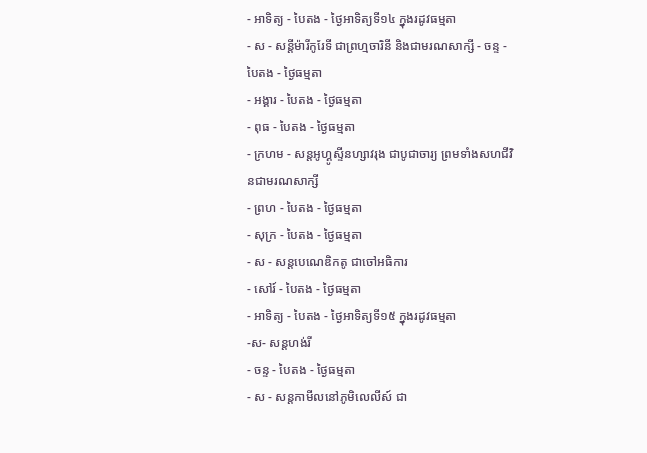- អាទិត្យ - បៃតង - ថ្ងៃអាទិត្យទី១៤ ក្នុងរដូវធម្មតា
- ស - សន្ដីម៉ារីកូរែទី ជាព្រហ្មចារិនី និងជាមរណសាក្សី - ចន្ទ - បៃតង - ថ្ងៃធម្មតា
- អង្គារ - បៃតង - ថ្ងៃធម្មតា
- ពុធ - បៃតង - ថ្ងៃធម្មតា
- ក្រហម - សន្ដអូហ្គូស្ទីនហ្សាវរុង ជាបូជាចារ្យ ព្រមទាំងសហជីវិនជាមរណសាក្សី
- ព្រហ - បៃតង - ថ្ងៃធម្មតា
- សុក្រ - បៃតង - ថ្ងៃធម្មតា
- ស - សន្ដបេណេឌិកតូ ជាចៅអធិការ
- សៅរ៍ - បៃតង - ថ្ងៃធម្មតា
- អាទិត្យ - បៃតង - ថ្ងៃអាទិត្យទី១៥ ក្នុងរដូវធម្មតា
-ស- សន្ដហង់រី
- ចន្ទ - បៃតង - ថ្ងៃធម្មតា
- ស - សន្ដកាមីលនៅភូមិលេលីស៍ ជា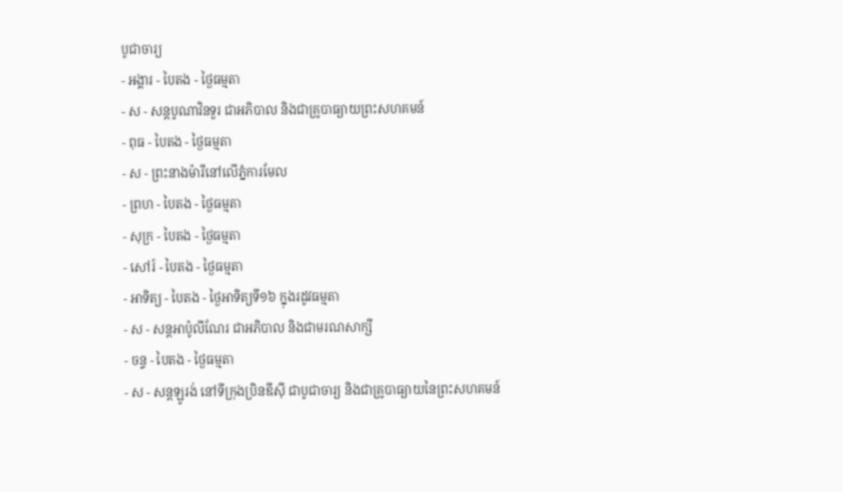បូជាចារ្យ
- អង្គារ - បៃតង - ថ្ងៃធម្មតា
- ស - សន្ដបូណាវិនទួរ ជាអភិបាល និងជាគ្រូបាធ្យាយព្រះសហគមន៍
- ពុធ - បៃតង - ថ្ងៃធម្មតា
- ស - ព្រះនាងម៉ារីនៅលើភ្នំការមែល
- ព្រហ - បៃតង - ថ្ងៃធម្មតា
- សុក្រ - បៃតង - ថ្ងៃធម្មតា
- សៅរ៍ - បៃតង - ថ្ងៃធម្មតា
- អាទិត្យ - បៃតង - ថ្ងៃអាទិត្យទី១៦ ក្នុងរដូវធម្មតា
- ស - សន្ដអាប៉ូលីណែរ ជាអភិបាល និងជាមរណសាក្សី
- ចន្ទ - បៃតង - ថ្ងៃធម្មតា
- ស - សន្ដឡូរង់ នៅទីក្រុងប្រិនឌីស៊ី ជាបូជាចារ្យ និងជាគ្រូបាធ្យាយនៃព្រះសហគមន៍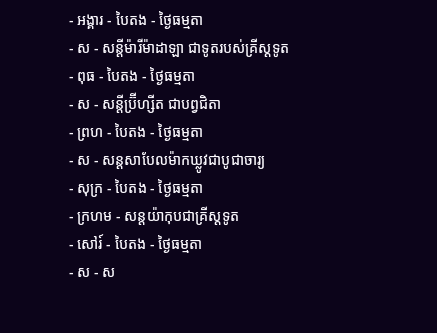- អង្គារ - បៃតង - ថ្ងៃធម្មតា
- ស - សន្ដីម៉ារីម៉ាដាឡា ជាទូតរបស់គ្រីស្ដទូត
- ពុធ - បៃតង - ថ្ងៃធម្មតា
- ស - សន្ដីប្រ៊ីហ្សីត ជាបព្វជិតា
- ព្រហ - បៃតង - ថ្ងៃធម្មតា
- ស - សន្ដសាបែលម៉ាកឃ្លូវជាបូជាចារ្យ
- សុក្រ - បៃតង - ថ្ងៃធម្មតា
- ក្រហម - សន្ដយ៉ាកុបជាគ្រីស្ដទូត
- សៅរ៍ - បៃតង - ថ្ងៃធម្មតា
- ស - ស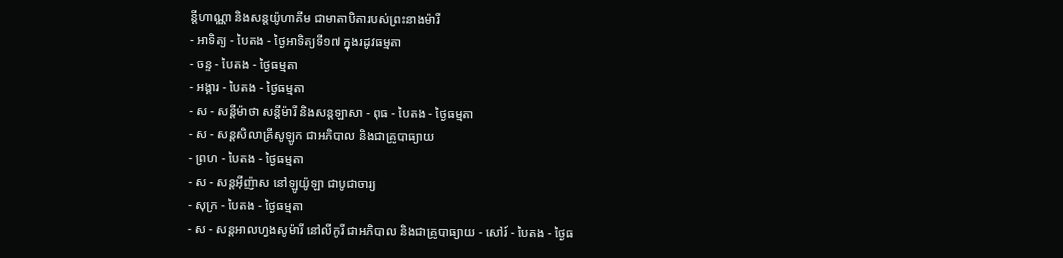ន្ដីហាណ្ណា និងសន្ដយ៉ូហាគីម ជាមាតាបិតារបស់ព្រះនាងម៉ារី
- អាទិត្យ - បៃតង - ថ្ងៃអាទិត្យទី១៧ ក្នុងរដូវធម្មតា
- ចន្ទ - បៃតង - ថ្ងៃធម្មតា
- អង្គារ - បៃតង - ថ្ងៃធម្មតា
- ស - សន្ដីម៉ាថា សន្ដីម៉ារី និងសន្ដឡាសា - ពុធ - បៃតង - ថ្ងៃធម្មតា
- ស - សន្ដសិលាគ្រីសូឡូក ជាអភិបាល និងជាគ្រូបាធ្យាយ
- ព្រហ - បៃតង - ថ្ងៃធម្មតា
- ស - សន្ដអ៊ីញ៉ាស នៅឡូយ៉ូឡា ជាបូជាចារ្យ
- សុក្រ - បៃតង - ថ្ងៃធម្មតា
- ស - សន្ដអាលហ្វងសូម៉ារី នៅលីកូរី ជាអភិបាល និងជាគ្រូបាធ្យាយ - សៅរ៍ - បៃតង - ថ្ងៃធ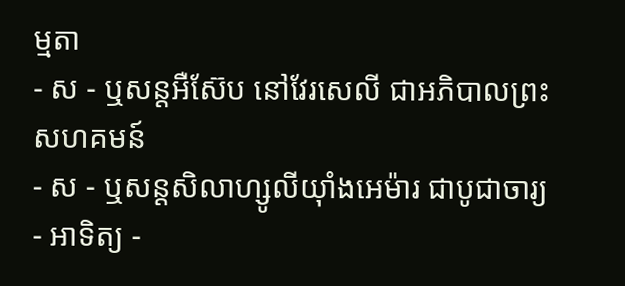ម្មតា
- ស - ឬសន្ដអឺស៊ែប នៅវែរសេលី ជាអភិបាលព្រះសហគមន៍
- ស - ឬសន្ដសិលាហ្សូលីយ៉ាំងអេម៉ារ ជាបូជាចារ្យ
- អាទិត្យ -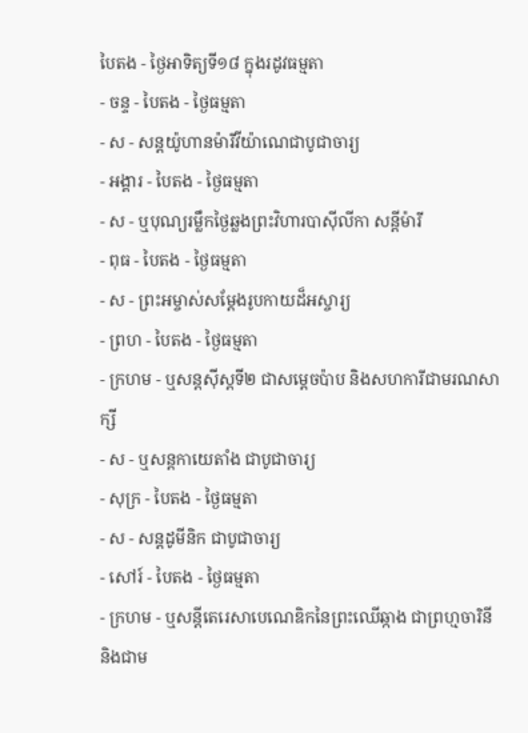បៃតង - ថ្ងៃអាទិត្យទី១៨ ក្នុងរដូវធម្មតា
- ចន្ទ - បៃតង - ថ្ងៃធម្មតា
- ស - សន្ដយ៉ូហានម៉ារីវីយ៉ាណេជាបូជាចារ្យ
- អង្គារ - បៃតង - ថ្ងៃធម្មតា
- ស - ឬបុណ្យរម្លឹកថ្ងៃឆ្លងព្រះវិហារបាស៊ីលីកា សន្ដីម៉ារី
- ពុធ - បៃតង - ថ្ងៃធម្មតា
- ស - ព្រះអម្ចាស់សម្ដែងរូបកាយដ៏អស្ចារ្យ
- ព្រហ - បៃតង - ថ្ងៃធម្មតា
- ក្រហម - ឬសន្ដស៊ីស្ដទី២ ជាសម្ដេចប៉ាប និងសហការីជាមរណសាក្សី
- ស - ឬសន្ដកាយេតាំង ជាបូជាចារ្យ
- សុក្រ - បៃតង - ថ្ងៃធម្មតា
- ស - សន្ដដូមីនិក ជាបូជាចារ្យ
- សៅរ៍ - បៃតង - ថ្ងៃធម្មតា
- ក្រហម - ឬសន្ដីតេរេសាបេណេឌិកនៃព្រះឈើឆ្កាង ជាព្រហ្មចារិនី និងជាម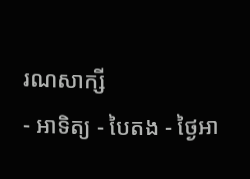រណសាក្សី
- អាទិត្យ - បៃតង - ថ្ងៃអា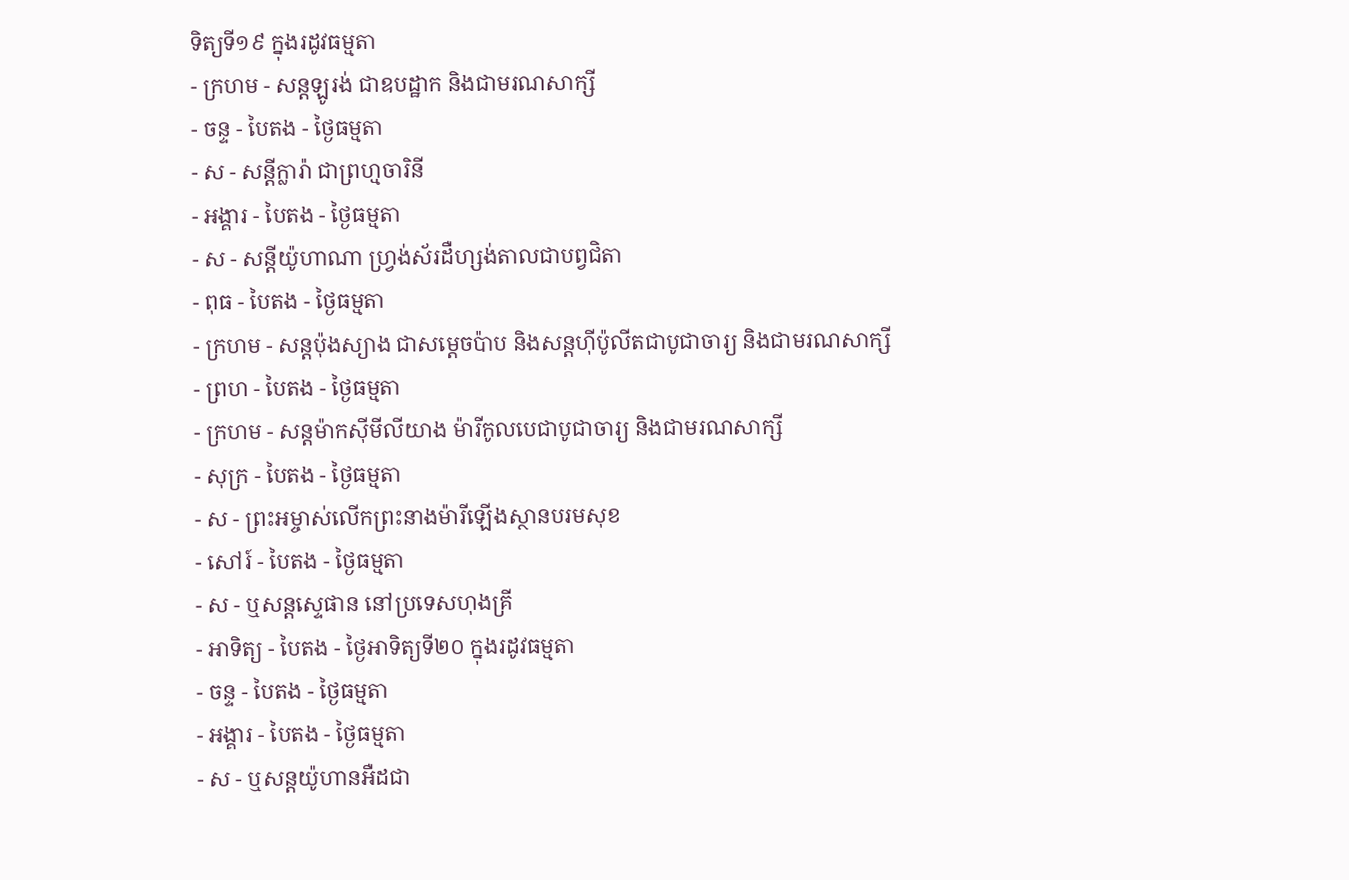ទិត្យទី១៩ ក្នុងរដូវធម្មតា
- ក្រហម - សន្ដឡូរង់ ជាឧបដ្ឋាក និងជាមរណសាក្សី
- ចន្ទ - បៃតង - ថ្ងៃធម្មតា
- ស - សន្ដីក្លារ៉ា ជាព្រហ្មចារិនី
- អង្គារ - បៃតង - ថ្ងៃធម្មតា
- ស - សន្ដីយ៉ូហាណា ហ្វ្រង់ស័រដឺហ្សង់តាលជាបព្វជិតា
- ពុធ - បៃតង - ថ្ងៃធម្មតា
- ក្រហម - សន្ដប៉ុងស្យាង ជាសម្ដេចប៉ាប និងសន្ដហ៊ីប៉ូលីតជាបូជាចារ្យ និងជាមរណសាក្សី
- ព្រហ - បៃតង - ថ្ងៃធម្មតា
- ក្រហម - សន្ដម៉ាកស៊ីមីលីយាង ម៉ារីកូលបេជាបូជាចារ្យ និងជាមរណសាក្សី
- សុក្រ - បៃតង - ថ្ងៃធម្មតា
- ស - ព្រះអម្ចាស់លើកព្រះនាងម៉ារីឡើងស្ថានបរមសុខ
- សៅរ៍ - បៃតង - ថ្ងៃធម្មតា
- ស - ឬសន្ដស្ទេផាន នៅប្រទេសហុងគ្រី
- អាទិត្យ - បៃតង - ថ្ងៃអាទិត្យទី២០ ក្នុងរដូវធម្មតា
- ចន្ទ - បៃតង - ថ្ងៃធម្មតា
- អង្គារ - បៃតង - ថ្ងៃធម្មតា
- ស - ឬសន្ដយ៉ូហានអឺដជា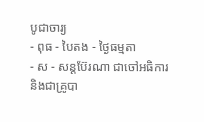បូជាចារ្យ
- ពុធ - បៃតង - ថ្ងៃធម្មតា
- ស - សន្ដប៊ែរណា ជាចៅអធិការ និងជាគ្រូបា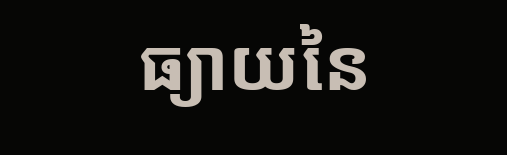ធ្យាយនៃ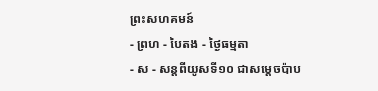ព្រះសហគមន៍
- ព្រហ - បៃតង - ថ្ងៃធម្មតា
- ស - សន្ដពីយូសទី១០ ជាសម្ដេចប៉ាប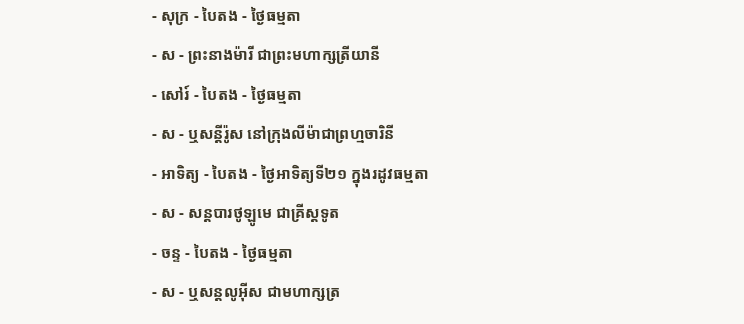- សុក្រ - បៃតង - ថ្ងៃធម្មតា
- ស - ព្រះនាងម៉ារី ជាព្រះមហាក្សត្រីយានី
- សៅរ៍ - បៃតង - ថ្ងៃធម្មតា
- ស - ឬសន្ដីរ៉ូស នៅក្រុងលីម៉ាជាព្រហ្មចារិនី
- អាទិត្យ - បៃតង - ថ្ងៃអាទិត្យទី២១ ក្នុងរដូវធម្មតា
- ស - សន្ដបារថូឡូមេ ជាគ្រីស្ដទូត
- ចន្ទ - បៃតង - ថ្ងៃធម្មតា
- ស - ឬសន្ដលូអ៊ីស ជាមហាក្សត្រ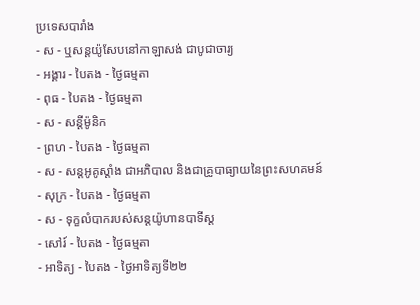ប្រទេសបារាំង
- ស - ឬសន្ដយ៉ូសែបនៅកាឡាសង់ ជាបូជាចារ្យ
- អង្គារ - បៃតង - ថ្ងៃធម្មតា
- ពុធ - បៃតង - ថ្ងៃធម្មតា
- ស - សន្ដីម៉ូនិក
- ព្រហ - បៃតង - ថ្ងៃធម្មតា
- ស - សន្ដអូគូស្ដាំង ជាអភិបាល និងជាគ្រូបាធ្យាយនៃព្រះសហគមន៍
- សុក្រ - បៃតង - ថ្ងៃធម្មតា
- ស - ទុក្ខលំបាករបស់សន្ដយ៉ូហានបាទីស្ដ
- សៅរ៍ - បៃតង - ថ្ងៃធម្មតា
- អាទិត្យ - បៃតង - ថ្ងៃអាទិត្យទី២២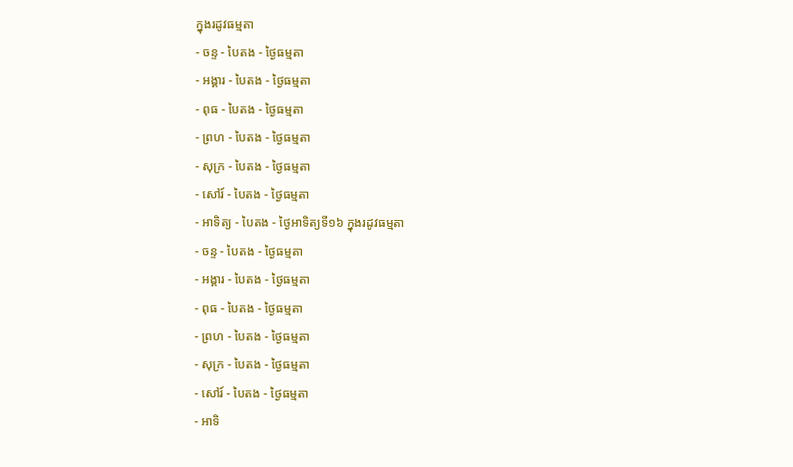ក្នុងរដូវធម្មតា
- ចន្ទ - បៃតង - ថ្ងៃធម្មតា
- អង្គារ - បៃតង - ថ្ងៃធម្មតា
- ពុធ - បៃតង - ថ្ងៃធម្មតា
- ព្រហ - បៃតង - ថ្ងៃធម្មតា
- សុក្រ - បៃតង - ថ្ងៃធម្មតា
- សៅរ៍ - បៃតង - ថ្ងៃធម្មតា
- អាទិត្យ - បៃតង - ថ្ងៃអាទិត្យទី១៦ ក្នុងរដូវធម្មតា
- ចន្ទ - បៃតង - ថ្ងៃធម្មតា
- អង្គារ - បៃតង - ថ្ងៃធម្មតា
- ពុធ - បៃតង - ថ្ងៃធម្មតា
- ព្រហ - បៃតង - ថ្ងៃធម្មតា
- សុក្រ - បៃតង - ថ្ងៃធម្មតា
- សៅរ៍ - បៃតង - ថ្ងៃធម្មតា
- អាទិ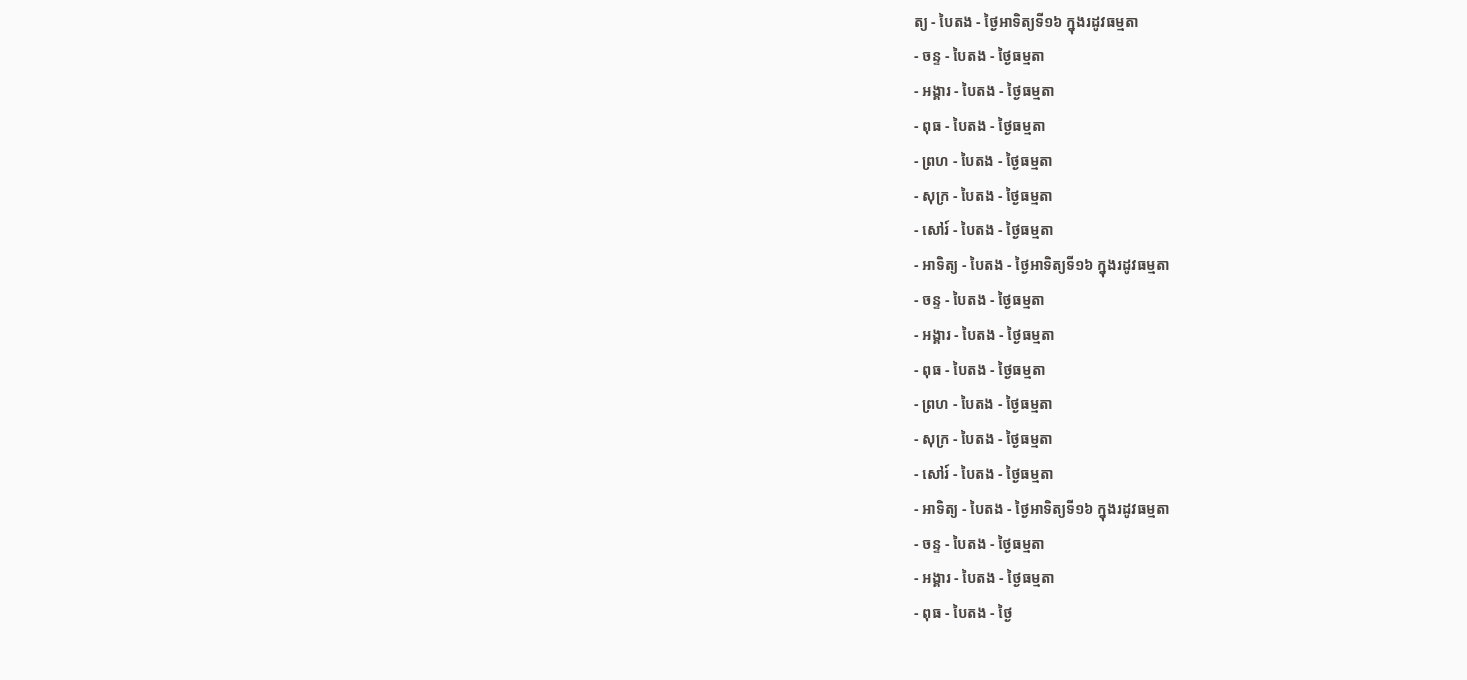ត្យ - បៃតង - ថ្ងៃអាទិត្យទី១៦ ក្នុងរដូវធម្មតា
- ចន្ទ - បៃតង - ថ្ងៃធម្មតា
- អង្គារ - បៃតង - ថ្ងៃធម្មតា
- ពុធ - បៃតង - ថ្ងៃធម្មតា
- ព្រហ - បៃតង - ថ្ងៃធម្មតា
- សុក្រ - បៃតង - ថ្ងៃធម្មតា
- សៅរ៍ - បៃតង - ថ្ងៃធម្មតា
- អាទិត្យ - បៃតង - ថ្ងៃអាទិត្យទី១៦ ក្នុងរដូវធម្មតា
- ចន្ទ - បៃតង - ថ្ងៃធម្មតា
- អង្គារ - បៃតង - ថ្ងៃធម្មតា
- ពុធ - បៃតង - ថ្ងៃធម្មតា
- ព្រហ - បៃតង - ថ្ងៃធម្មតា
- សុក្រ - បៃតង - ថ្ងៃធម្មតា
- សៅរ៍ - បៃតង - ថ្ងៃធម្មតា
- អាទិត្យ - បៃតង - ថ្ងៃអាទិត្យទី១៦ ក្នុងរដូវធម្មតា
- ចន្ទ - បៃតង - ថ្ងៃធម្មតា
- អង្គារ - បៃតង - ថ្ងៃធម្មតា
- ពុធ - បៃតង - ថ្ងៃ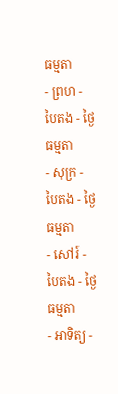ធម្មតា
- ព្រហ - បៃតង - ថ្ងៃធម្មតា
- សុក្រ - បៃតង - ថ្ងៃធម្មតា
- សៅរ៍ - បៃតង - ថ្ងៃធម្មតា
- អាទិត្យ -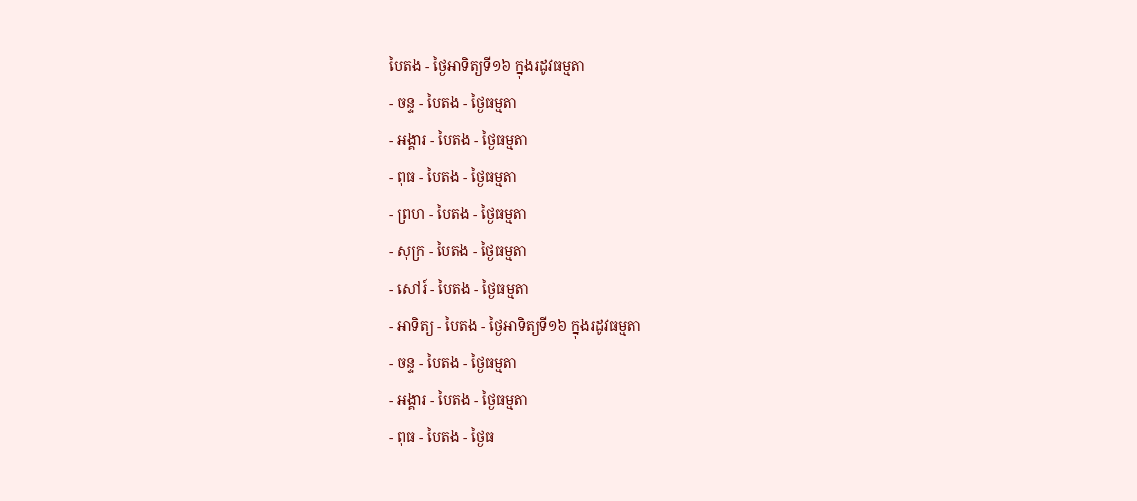បៃតង - ថ្ងៃអាទិត្យទី១៦ ក្នុងរដូវធម្មតា
- ចន្ទ - បៃតង - ថ្ងៃធម្មតា
- អង្គារ - បៃតង - ថ្ងៃធម្មតា
- ពុធ - បៃតង - ថ្ងៃធម្មតា
- ព្រហ - បៃតង - ថ្ងៃធម្មតា
- សុក្រ - បៃតង - ថ្ងៃធម្មតា
- សៅរ៍ - បៃតង - ថ្ងៃធម្មតា
- អាទិត្យ - បៃតង - ថ្ងៃអាទិត្យទី១៦ ក្នុងរដូវធម្មតា
- ចន្ទ - បៃតង - ថ្ងៃធម្មតា
- អង្គារ - បៃតង - ថ្ងៃធម្មតា
- ពុធ - បៃតង - ថ្ងៃធ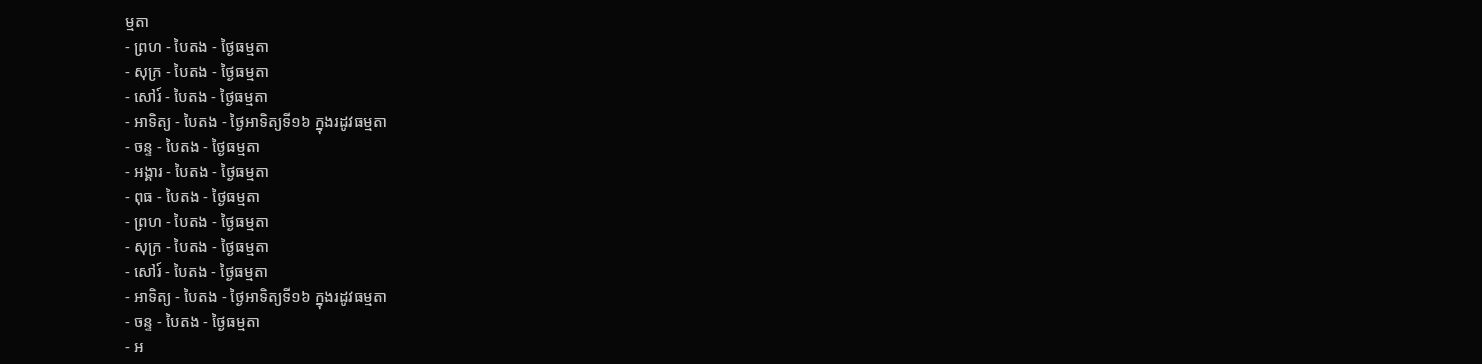ម្មតា
- ព្រហ - បៃតង - ថ្ងៃធម្មតា
- សុក្រ - បៃតង - ថ្ងៃធម្មតា
- សៅរ៍ - បៃតង - ថ្ងៃធម្មតា
- អាទិត្យ - បៃតង - ថ្ងៃអាទិត្យទី១៦ ក្នុងរដូវធម្មតា
- ចន្ទ - បៃតង - ថ្ងៃធម្មតា
- អង្គារ - បៃតង - ថ្ងៃធម្មតា
- ពុធ - បៃតង - ថ្ងៃធម្មតា
- ព្រហ - បៃតង - ថ្ងៃធម្មតា
- សុក្រ - បៃតង - ថ្ងៃធម្មតា
- សៅរ៍ - បៃតង - ថ្ងៃធម្មតា
- អាទិត្យ - បៃតង - ថ្ងៃអាទិត្យទី១៦ ក្នុងរដូវធម្មតា
- ចន្ទ - បៃតង - ថ្ងៃធម្មតា
- អ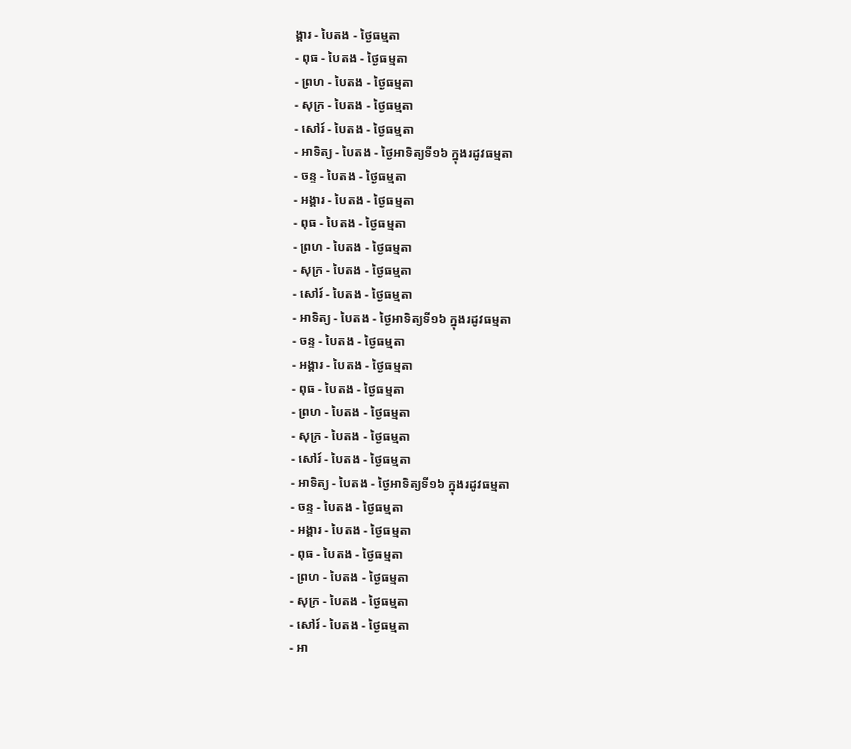ង្គារ - បៃតង - ថ្ងៃធម្មតា
- ពុធ - បៃតង - ថ្ងៃធម្មតា
- ព្រហ - បៃតង - ថ្ងៃធម្មតា
- សុក្រ - បៃតង - ថ្ងៃធម្មតា
- សៅរ៍ - បៃតង - ថ្ងៃធម្មតា
- អាទិត្យ - បៃតង - ថ្ងៃអាទិត្យទី១៦ ក្នុងរដូវធម្មតា
- ចន្ទ - បៃតង - ថ្ងៃធម្មតា
- អង្គារ - បៃតង - ថ្ងៃធម្មតា
- ពុធ - បៃតង - ថ្ងៃធម្មតា
- ព្រហ - បៃតង - ថ្ងៃធម្មតា
- សុក្រ - បៃតង - ថ្ងៃធម្មតា
- សៅរ៍ - បៃតង - ថ្ងៃធម្មតា
- អាទិត្យ - បៃតង - ថ្ងៃអាទិត្យទី១៦ ក្នុងរដូវធម្មតា
- ចន្ទ - បៃតង - ថ្ងៃធម្មតា
- អង្គារ - បៃតង - ថ្ងៃធម្មតា
- ពុធ - បៃតង - ថ្ងៃធម្មតា
- ព្រហ - បៃតង - ថ្ងៃធម្មតា
- សុក្រ - បៃតង - ថ្ងៃធម្មតា
- សៅរ៍ - បៃតង - ថ្ងៃធម្មតា
- អាទិត្យ - បៃតង - ថ្ងៃអាទិត្យទី១៦ ក្នុងរដូវធម្មតា
- ចន្ទ - បៃតង - ថ្ងៃធម្មតា
- អង្គារ - បៃតង - ថ្ងៃធម្មតា
- ពុធ - បៃតង - ថ្ងៃធម្មតា
- ព្រហ - បៃតង - ថ្ងៃធម្មតា
- សុក្រ - បៃតង - ថ្ងៃធម្មតា
- សៅរ៍ - បៃតង - ថ្ងៃធម្មតា
- អា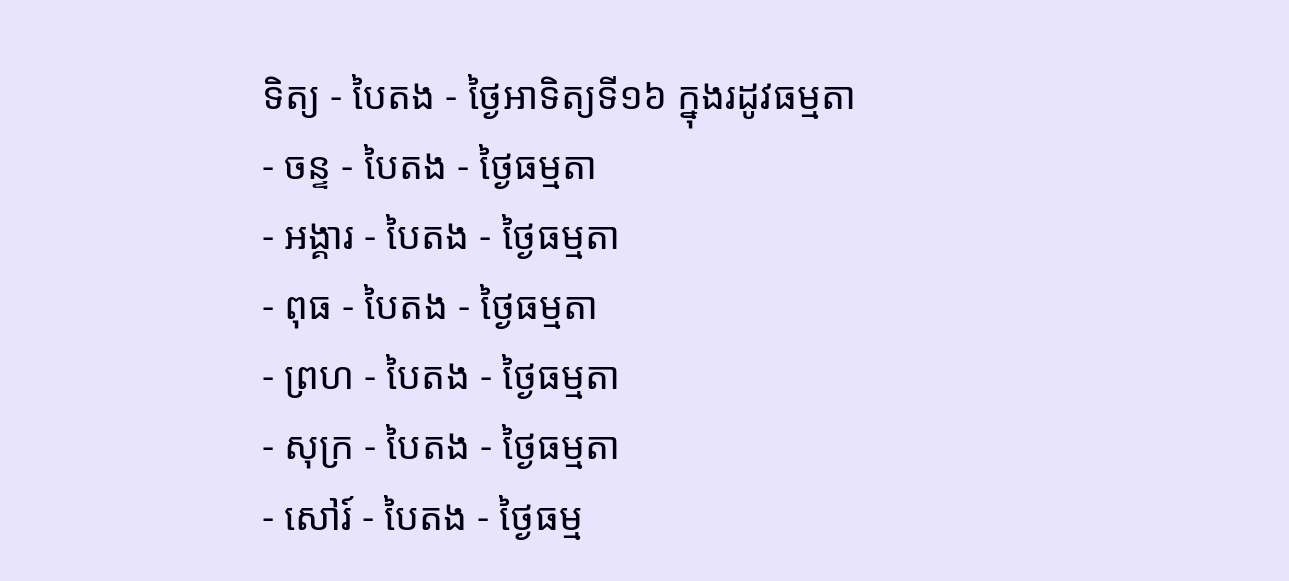ទិត្យ - បៃតង - ថ្ងៃអាទិត្យទី១៦ ក្នុងរដូវធម្មតា
- ចន្ទ - បៃតង - ថ្ងៃធម្មតា
- អង្គារ - បៃតង - ថ្ងៃធម្មតា
- ពុធ - បៃតង - ថ្ងៃធម្មតា
- ព្រហ - បៃតង - ថ្ងៃធម្មតា
- សុក្រ - បៃតង - ថ្ងៃធម្មតា
- សៅរ៍ - បៃតង - ថ្ងៃធម្ម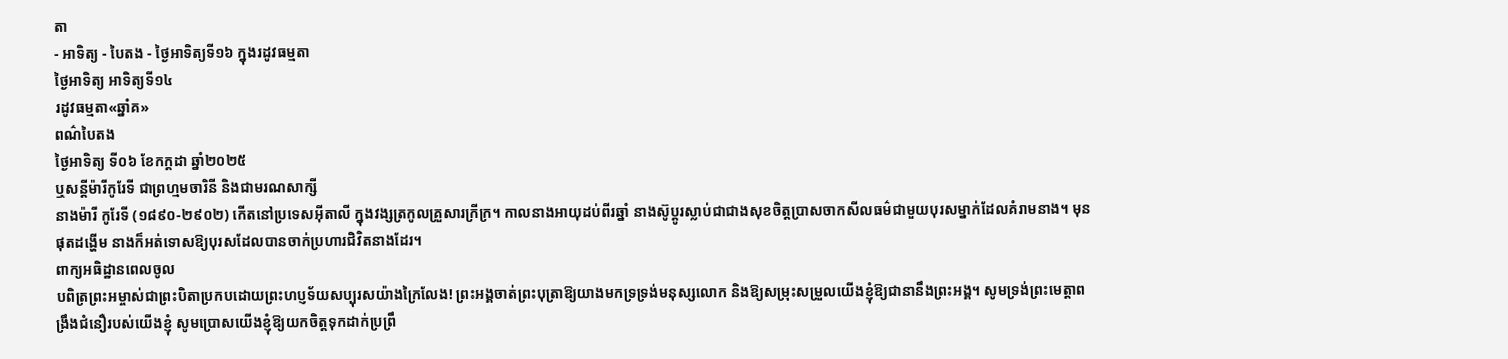តា
- អាទិត្យ - បៃតង - ថ្ងៃអាទិត្យទី១៦ ក្នុងរដូវធម្មតា
ថ្ងៃអាទិត្យ អាទិត្យទី១៤
រដូវធម្មតា«ឆ្នាំគ»
ពណ៌បៃតង
ថ្ងៃអាទិត្យ ទី០៦ ខែកក្ដដា ឆ្នាំ២០២៥
ឬសន្តីម៉ារីកូរែទី ជាព្រហ្មមចារិនី និងជាមរណសាក្សី
នាងម៉ារី កូរែទី (១៨៩០-២៩០២) កើតនៅប្រទេសអ៊ីតាលី ក្នុងវង្សត្រកូលគ្រួសារក្រីក្រ។ កាលនាងអាយុដប់ពីរឆ្នាំ នាងស៊ូប្តូរស្លាប់ជាជាងសុខចិត្តប្រាសចាកសីលធម៌ជាមួយបុរសម្នាក់ដែលគំរាមនាង។ មុនផុតដង្ហើម នាងក៏អត់ទោសឱ្យបុរសដែលបានចាក់ប្រហារជិវិតនាងដែរ។
ពាក្យអធិដ្ឋានពេលចូល
បពិត្រព្រះអម្ចាស់ជាព្រះបិតាប្រកបដោយព្រះហប្ញទ័យសប្បុរសយ៉ាងក្រៃលែង! ព្រះអង្គចាត់ព្រះបុត្រាឱ្យយាងមកទ្រទ្រង់មនុស្សលោក និងឱ្យសម្រុះសម្រួលយើងខ្ញុំឱ្យជានានឹងព្រះអង្គ។ សូមទ្រង់ព្រះមេត្តាពង្រឹងជំនឿរបស់យើងខ្ញុំ សូមប្រោសយើងខ្ញុំឱ្យយកចិត្តទុកដាក់ប្រព្រឹ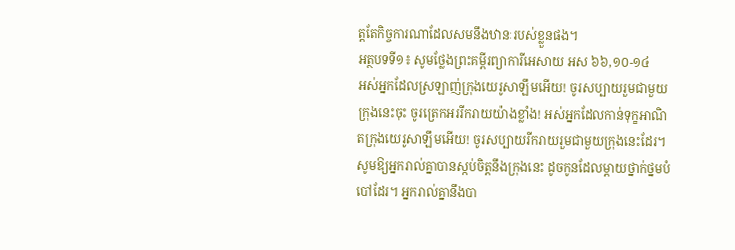ត្តតែកិច្ចការណាដែលសមនឹងឋានៈរបស់ខ្លួនផង។
អត្ថបទទី១៖ សូមថ្លែងព្រះគម្ពីរព្យាការីអេសាយ អស ៦៦,១០-១៤
អស់អ្នកដែលស្រឡាញ់ក្រុងយេរូសាឡឹមអើយ! ចូរសប្បាយរួមជាមួយក្រុងនេះចុះ ចូរត្រេកអររីករាយយ៉ាងខ្លាំង! អស់អ្នកដែលកាន់ទុក្ខអាណិតក្រុងយេរូសាឡឹមអើយ! ចូរសប្បាយរីករាយរួមជាមួយក្រុងនេះដែរ។ សូមឱ្យអ្នករាល់គ្នាបានស្កប់ចិត្ដនឹងក្រុងនេះ ដូចកូនដែលម្ដាយថ្នាក់ថ្នមបំបៅដែរ។ អ្នករាល់គ្នានឹងបា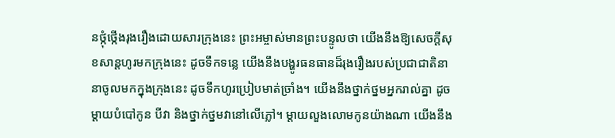នថ្កុំថ្កើងរុងរឿងដោយសារក្រុងនេះ ព្រះអម្ចាស់មានព្រះបន្ទូលថា យើងនឹងឱ្យសេចក្ដីសុខសាន្ដហូរមកក្រុងនេះ ដូចទឹកទន្លេ យើងនឹងបង្ហូរធនធានដ៏រុងរឿងរបស់ប្រជាជាតិនានាចូលមកក្នុងក្រុងនេះ ដូចទឹកហូរប្រៀបមាត់ច្រាំង។ យើងនឹងថ្នាក់ថ្នមអ្នករាល់គ្នា ដូចម្ដាយបំបៅកូន បីវា និងថ្នាក់ថ្នមវានៅលើភ្លៅ។ ម្ដាយលួងលោមកូនយ៉ាងណា យើងនឹង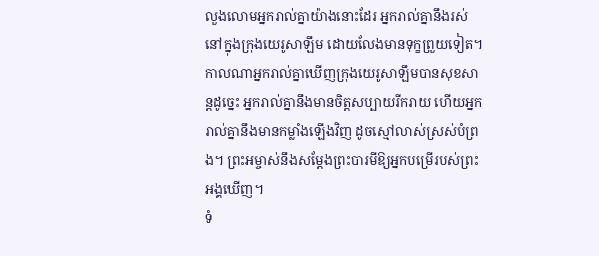លួងលោមអ្នករាល់គ្នាយ៉ាងនោះដែរ អ្នករាល់គ្នានឹងរស់នៅក្នុងក្រុងយេរូសាឡឹម ដោយលែងមានទុក្ខព្រួយទៀត។ កាលណាអ្នករាល់គ្នាឃើញក្រុងយេរូសាឡឹមបានសុខសាន្ដដូច្នេះ អ្នករាល់គ្នានឹងមានចិត្ដសប្បាយរីករាយ ហើយអ្នករាល់គ្នានឹងមានកម្លាំងឡើងវិញ ដូចស្មៅលាស់ស្រស់បំព្រង។ ព្រះអម្ចាស់នឹងសម្ដែងព្រះបារមីឱ្យអ្នកបម្រើរបស់ព្រះអង្គឃើញ។
ទំ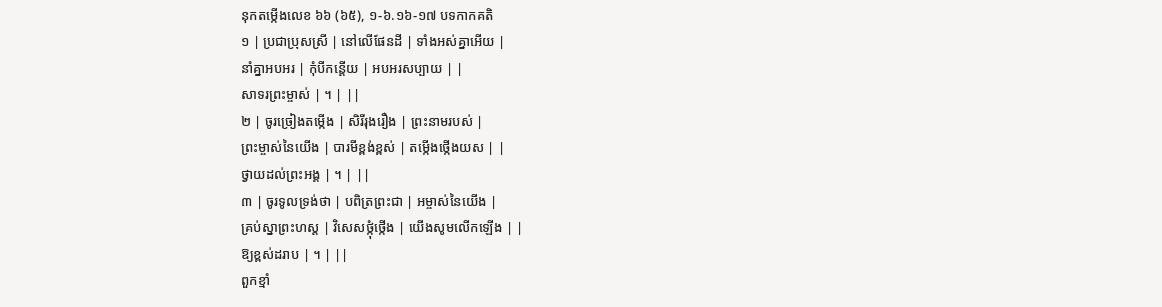នុកតម្កើងលេខ ៦៦ (៦៥), ១-៦.១៦-១៧ បទកាកគតិ
១ | ប្រជាប្រុសស្រី | នៅលើផែនដី | ទាំងអស់គ្នាអើយ |
នាំគ្នាអបអរ | កុំបីកន្ដើយ | អបអរសប្បាយ | |
សាទរព្រះម្ចាស់ | ។ | ||
២ | ចូរច្រៀងតម្កើង | សិរីរុងរឿង | ព្រះនាមរបស់ |
ព្រះម្ចាស់នៃយើង | បារមីខ្ពង់ខ្ពស់ | តម្កើងថ្កើងយស | |
ថ្វាយដល់ព្រះអង្គ | ។ | ||
៣ | ចូរទូលទ្រង់ថា | បពិត្រព្រះជា | អម្ចាស់នៃយើង |
គ្រប់ស្នាព្រះហស្ដ | វិសេសថ្កុំថ្កើង | យើងសូមលើកឡើង | |
ឱ្យខ្ពស់ដរាប | ។ | ||
ពួកខ្មាំ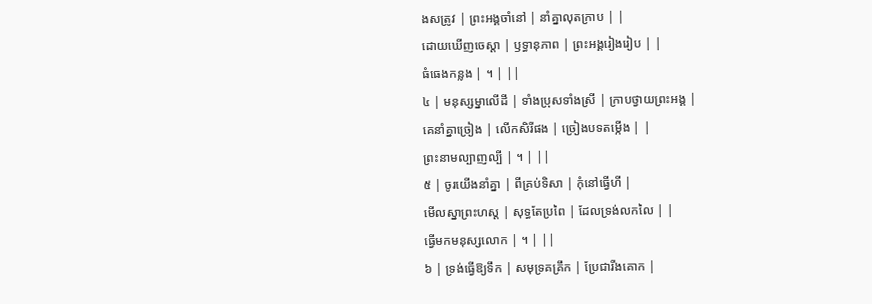ងសត្រូវ | ព្រះអង្គចាំនៅ | នាំគ្នាលុតក្រាប | |
ដោយឃើញចេស្ដា | ឫទ្ធានុភាព | ព្រះអង្គរៀងរៀប | |
ធំធេងកន្លង | ។ | ||
៤ | មនុស្សម្នាលើដី | ទាំងប្រុសទាំងស្រី | ក្រាបថ្វាយព្រះអង្គ |
គេនាំគ្នាច្រៀង | លើកសិរីផង | ច្រៀងបទតម្កើង | |
ព្រះនាមល្បាញល្បី | ។ | ||
៥ | ចូរយើងនាំគ្នា | ពីគ្រប់ទិសា | កុំនៅធ្វើហី |
មើលស្នាព្រះហស្ដ | សុទ្ធតែប្រពៃ | ដែលទ្រង់លកលៃ | |
ធ្វើមកមនុស្សលោក | ។ | ||
៦ | ទ្រង់ធ្វើឱ្យទឹក | សមុទ្រគគ្រឹក | ប្រែជារីងគោក |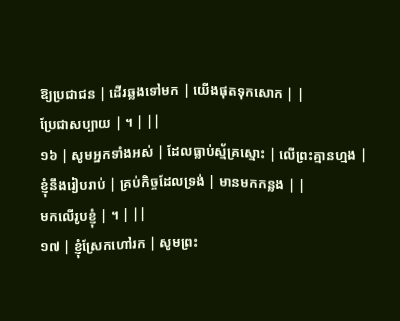ឱ្យប្រជាជន | ដើរឆ្លងទៅមក | យើងផុតទុកសោក | |
ប្រែជាសប្បាយ | ។ | ||
១៦ | សូមអ្នកទាំងអស់ | ដែលធ្លាប់ស្ម័គ្រស្មោះ | លើព្រះគ្មានហ្មង |
ខ្ញុំនឹងរៀបរាប់ | គ្រប់កិច្ចដែលទ្រង់ | មានមកកន្លង | |
មកលើរូបខ្ញុំ | ។ | ||
១៧ | ខ្ញុំស្រែកហៅរក | សូមព្រះ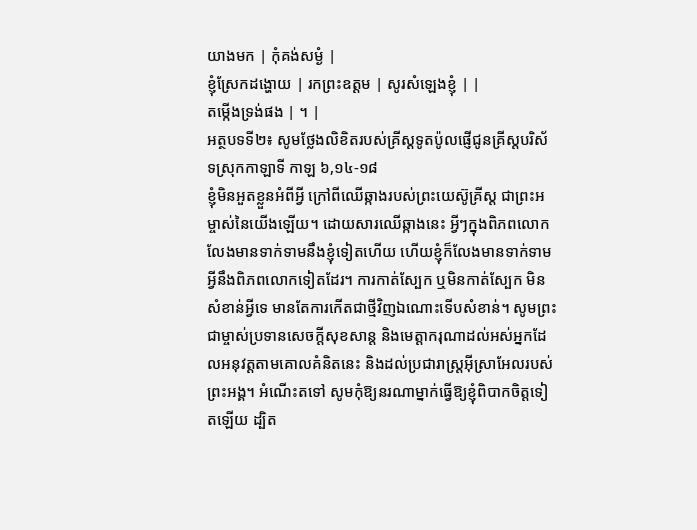យាងមក | កុំគង់សម្ងំ |
ខ្ញុំស្រែកដង្ហោយ | រកព្រះឧត្ដម | សូរសំឡេងខ្ញុំ | |
តម្កើងទ្រង់ផង | ។ |
អត្ថបទទី២៖ សូមថ្លែងលិខិតរបស់គ្រីស្ដទូតប៉ូលផ្ញើជូនគ្រីស្ដបរិស័ទស្រុកកាឡាទី កាឡ ៦,១៤-១៨
ខ្ញុំមិនអួតខ្លួនអំពីអ្វី ក្រៅពីឈើឆ្កាងរបស់ព្រះយេស៊ូគ្រីស្ដ ជាព្រះអម្ចាស់នៃយើងឡើយ។ ដោយសារឈើឆ្កាងនេះ អ្វីៗក្នុងពិភពលោក លែងមានទាក់ទាមនឹងខ្ញុំទៀតហើយ ហើយខ្ញុំក៏លែងមានទាក់ទាមអ្វីនឹងពិភពលោកទៀតដែរ។ ការកាត់ស្បែក ឬមិនកាត់ស្បែក មិនសំខាន់អ្វីទេ មានតែការកើតជាថ្មីវិញឯណោះទើបសំខាន់។ សូមព្រះជាម្ចាស់ប្រទានសេចក្ដីសុខសាន្ដ និងមេត្ដាករុណាដល់អស់អ្នកដែលអនុវត្ដតាមគោលគំនិតនេះ និងដល់ប្រជារាស្រ្ដអ៊ីស្រាអែលរបស់ព្រះអង្គ។ អំណើះតទៅ សូមកុំឱ្យនរណាម្នាក់ធ្វើឱ្យខ្ញុំពិបាកចិត្ដទៀតឡើយ ដ្បិត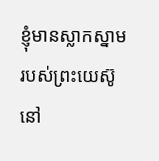ខ្ញុំមានស្លាកស្នាមរបស់ព្រះយេស៊ូនៅ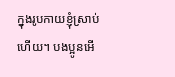ក្នុងរូបកាយខ្ញុំស្រាប់ហើយ។ បងប្អូនអើ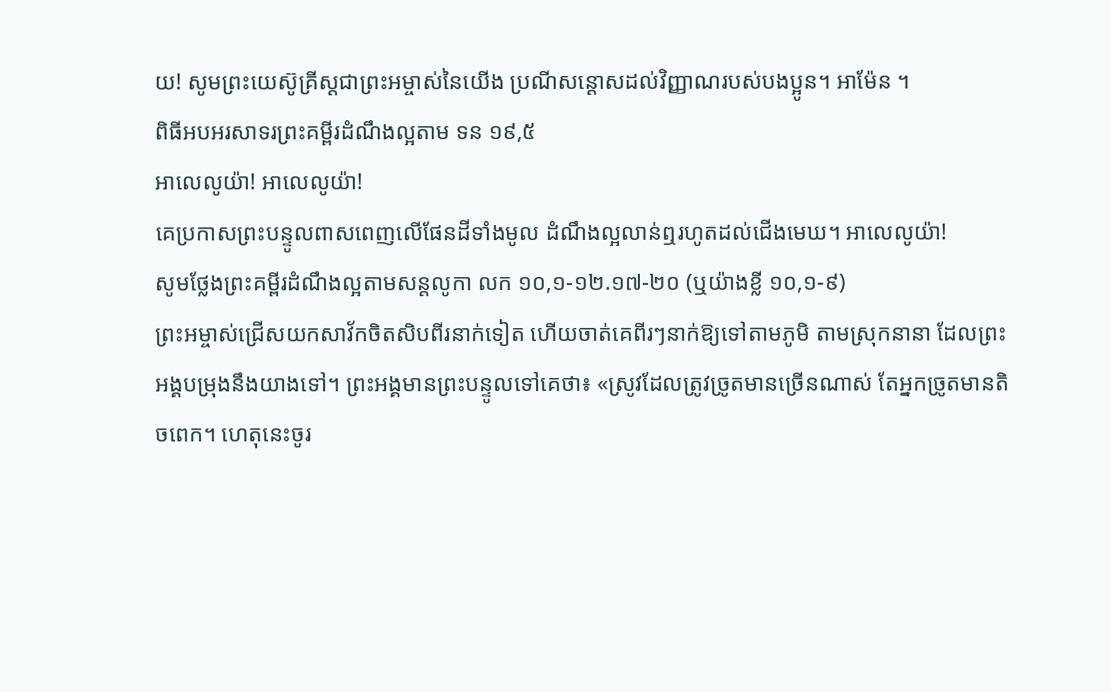យ! សូមព្រះយេស៊ូគ្រីស្ដជាព្រះអម្ចាស់នៃយើង ប្រណីសន្ដោសដល់វិញ្ញាណរបស់បងប្អូន។ អាម៉ែន ។
ពិធីអបអរសាទរព្រះគម្ពីរដំណឹងល្អតាម ទន ១៩,៥
អាលេលូយ៉ា! អាលេលូយ៉ា!
គេប្រកាសព្រះបន្ទូលពាសពេញលើផែនដីទាំងមូល ដំណឹងល្អលាន់ឮរហូតដល់ជើងមេឃ។ អាលេលូយ៉ា!
សូមថ្លែងព្រះគម្ពីរដំណឹងល្អតាមសន្តលូកា លក ១០,១-១២.១៧-២០ (ឬយ៉ាងខ្លី ១០,១-៩)
ព្រះអម្ចាស់ជ្រើសយកសាវ័កចិតសិបពីរនាក់ទៀត ហើយចាត់គេពីរៗនាក់ឱ្យទៅតាមភូមិ តាមស្រុកនានា ដែលព្រះអង្គបម្រុងនឹងយាងទៅ។ ព្រះអង្គមានព្រះបន្ទូលទៅគេថា៖ «ស្រូវដែលត្រូវច្រូតមានច្រើនណាស់ តែអ្នកច្រូតមានតិចពេក។ ហេតុនេះចូរ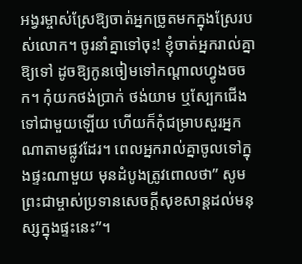អង្វរម្ចាស់ស្រែឱ្យចាត់អ្នកច្រូតមកក្នុងស្រែរបស់លោក។ ចូរនាំគ្នាទៅចុះ! ខ្ញុំចាត់អ្នករាល់គ្នាឱ្យទៅ ដូចឱ្យកូនចៀមទៅកណ្ដាលហ្វូងចចក។ កុំយកថង់ប្រាក់ ថង់យាម ឬស្បែកជើងទៅជាមួយឡើយ ហើយក៏កុំជម្រាបសួរអ្នកណាតាមផ្លូវដែរ។ ពេលអ្នករាល់គ្នាចូលទៅក្នុងផ្ទះណាមួយ មុនដំបូងត្រូវពោលថា” សូមព្រះជាម្ចាស់ប្រទានសេចក្ដីសុខសាន្ដដល់មនុស្សក្នុងផ្ទះនេះ”។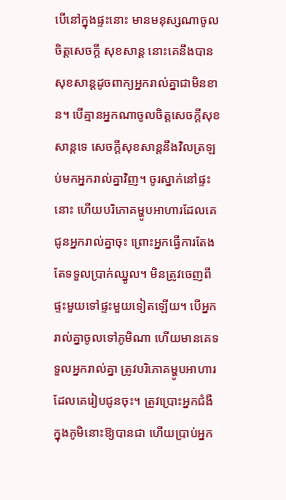បើនៅក្នុងផ្ទះនោះ មានមនុស្សណាចូលចិត្ដសេចក្ដី សុខសាន្ដ នោះគេនឹងបានសុខសាន្ដដូចពាក្យអ្នករាល់គ្នាជាមិនខាន។ បើគ្មានអ្នកណាចូលចិត្ដសេចក្ដីសុខសាន្ដទេ សេចក្ដីសុខសាន្ដនឹងវិលត្រឡប់មកអ្នករាល់គ្នាវិញ។ ចូរស្នាក់នៅផ្ទះនោះ ហើយបរិភោគម្ហូបអាហារដែលគេជូនអ្នករាល់គ្នាចុះ ព្រោះអ្នកធ្វើការតែងតែទទួលប្រាក់ឈ្នូល។ មិនត្រូវចេញពីផ្ទះមួយទៅផ្ទះមួយទៀតឡើយ។ បើអ្នករាល់គ្នាចូលទៅភូមិណា ហើយមានគេទទួលអ្នករាល់គ្នា ត្រូវបរិភោគម្ហូបអាហារដែលគេរៀបជូនចុះ។ ត្រូវប្រោះអ្នកជំងឺក្នុងភូមិនោះឱ្យបានជា ហើយប្រាប់អ្នក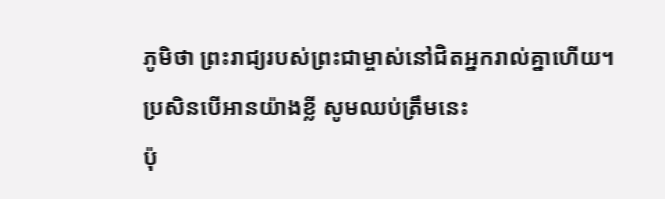ភូមិថា ព្រះរាជ្យរបស់ព្រះជាម្ចាស់នៅជិតអ្នករាល់គ្នាហើយ។
ប្រសិនបើអានយ៉ាងខ្លី សូមឈប់ត្រឹមនេះ
ប៉ុ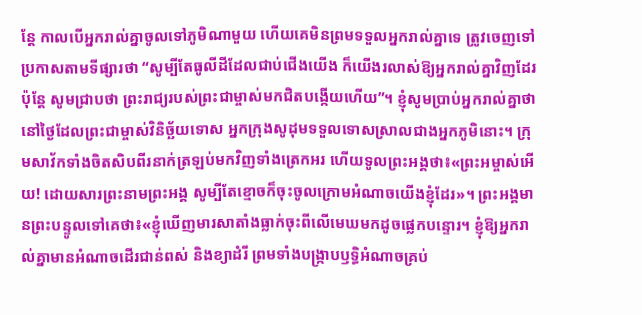ន្ដែ កាលបើអ្នករាល់គ្នាចូលទៅភូមិណាមួយ ហើយគេមិនព្រមទទួលអ្នករាល់គ្នាទេ ត្រូវចេញទៅប្រកាសតាមទីផ្សារថា “សូម្បីតែធូលីដីដែលជាប់ជើងយើង ក៏យើងរលាស់ឱ្យអ្នករាល់គ្នាវិញដែរ ប៉ុន្ដែ សូមជ្រាបថា ព្រះរាជ្យរបស់ព្រះជាម្ចាស់មកជិតបង្កើយហើយ”។ ខ្ញុំសូមប្រាប់អ្នករាល់គ្នាថា នៅថ្ងៃដែលព្រះជាម្ចាស់វិនិច្ឆ័យទោស អ្នកក្រុងសូដុមទទួលទោសស្រាលជាងអ្នកភូមិនោះ។ ក្រុមសាវ័កទាំងចិតសិបពីរនាក់ត្រឡប់មកវិញទាំងត្រេកអរ ហើយទូលព្រះអង្គថា៖«ព្រះអម្ចាស់អើយ! ដោយសារព្រះនាមព្រះអង្គ សូម្បីតែខ្មោចក៏ចុះចូលក្រោមអំណាចយើងខ្ញុំដែរ»។ ព្រះអង្គមានព្រះបន្ទូលទៅគេថា៖«ខ្ញុំឃើញមារសាតាំងធ្លាក់ចុះពីលើមេឃមកដូចផ្លេកបន្ទោរ។ ខ្ញុំឱ្យអ្នករាល់គ្នាមានអំណាចដើរជាន់ពស់ និងខ្យាដំរី ព្រមទាំងបង្រ្កាបឫទ្ធិអំណាចគ្រប់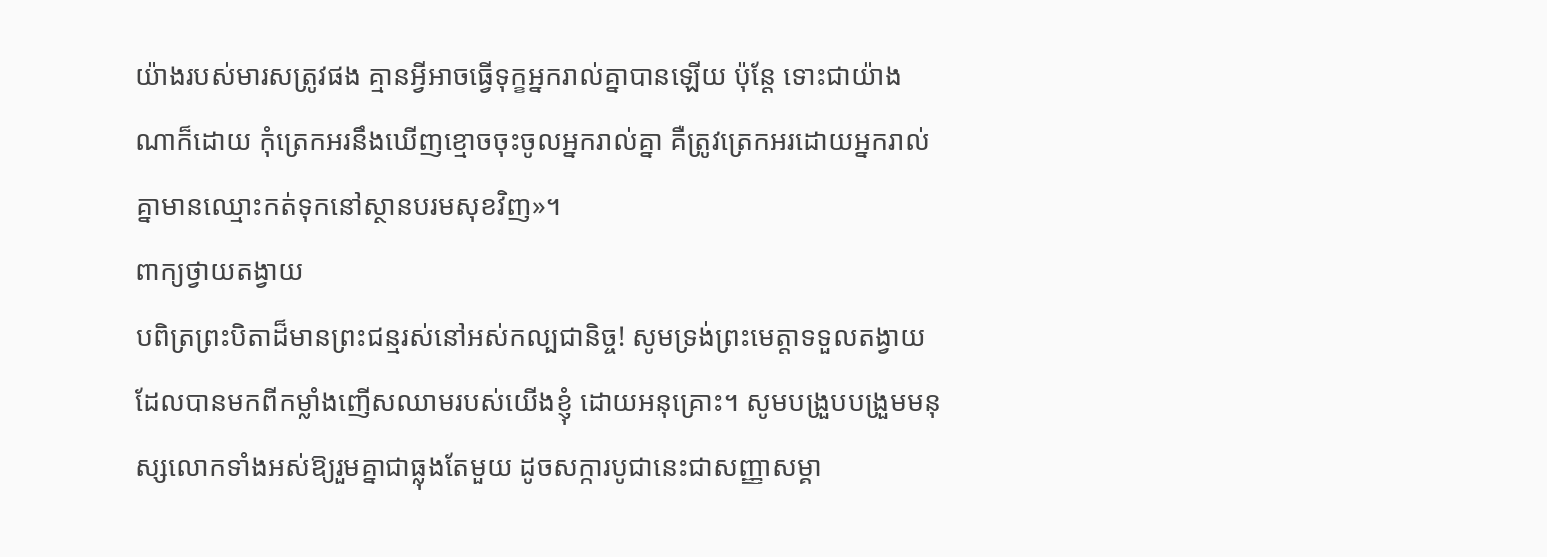យ៉ាងរបស់មារសត្រូវផង គ្មានអ្វីអាចធ្វើទុក្ខអ្នករាល់គ្នាបានឡើយ ប៉ុន្ដែ ទោះជាយ៉ាងណាក៏ដោយ កុំត្រេកអរនឹងឃើញខ្មោចចុះចូលអ្នករាល់គ្នា គឺត្រូវត្រេកអរដោយអ្នករាល់គ្នាមានឈ្មោះកត់ទុកនៅស្ថានបរមសុខវិញ»។
ពាក្យថ្វាយតង្វាយ
បពិត្រព្រះបិតាដ៏មានព្រះជន្មរស់នៅអស់កល្បជានិច្ច! សូមទ្រង់ព្រះមេត្តាទទួលតង្វាយដែលបានមកពីកម្លាំងញើសឈាមរបស់យើងខ្ញុំ ដោយអនុគ្រោះ។ សូមបង្រួបបង្រួមមនុស្សលោកទាំងអស់ឱ្យរួមគ្នាជាធ្លុងតែមួយ ដូចសក្ការបូជានេះជាសញ្ញាសម្គា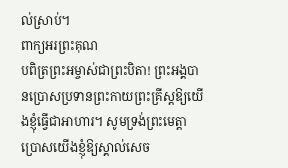ល់ស្រាប់។
ពាក្យអរព្រះគុណ
បពិត្រព្រះអម្ចាស់ជាព្រះបិតា! ព្រះអង្គបានប្រោសប្រទានព្រះកាយព្រះគ្រីស្តឱ្យយើងខ្ញុំធ្វើជាអាហារ។ សូមទ្រង់ព្រះមេត្តាប្រោសយើងខ្ញុំឱ្យស្គាល់សេច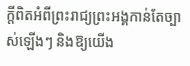ក្តីពិតអំពីព្រះរាជ្យព្រះអង្គកាន់តែច្បាស់ឡើងៗ និងឱ្យយើង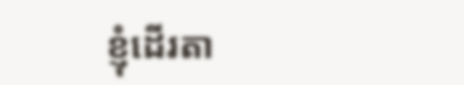ខ្ញុំដើរតា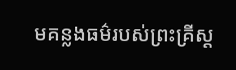មគន្លងធម៌របស់ព្រះគ្រីស្ត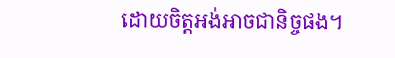ដោយចិត្តអង់អាចជានិច្ចផង។